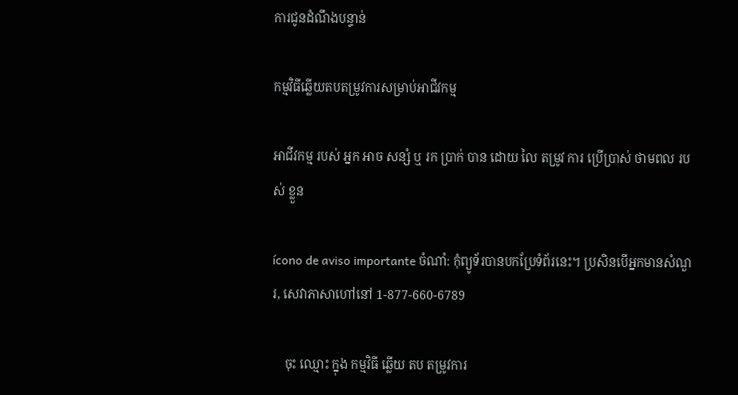ការជូនដំណឹងបន្ទាន់

កម្មវិធីឆ្លើយតបតម្រូវការសម្រាប់អាជីវកម្ម

អាជីវកម្ម របស់ អ្នក អាច សន្សំ ឬ រក ប្រាក់ បាន ដោយ លៃ តម្រូវ ការ ប្រើប្រាស់ ថាមពល របស់ ខ្លួន

ícono de aviso importante ចំណាំ: កុំព្យូទ័របានបកប្រែទំព័រនេះ។ ប្រសិនបើអ្នកមានសំណួរ, សេវាភាសាហៅនៅ 1-877-660-6789

    ចុះ ឈ្មោះ ក្នុង កម្មវិធី ឆ្លើយ តប តម្រូវការ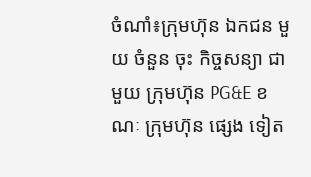ចំណាំ៖ក្រុមហ៊ុន ឯកជន មួយ ចំនួន ចុះ កិច្ចសន្យា ជាមួយ ក្រុមហ៊ុន PG&E ខណៈ ក្រុមហ៊ុន ផ្សេង ទៀត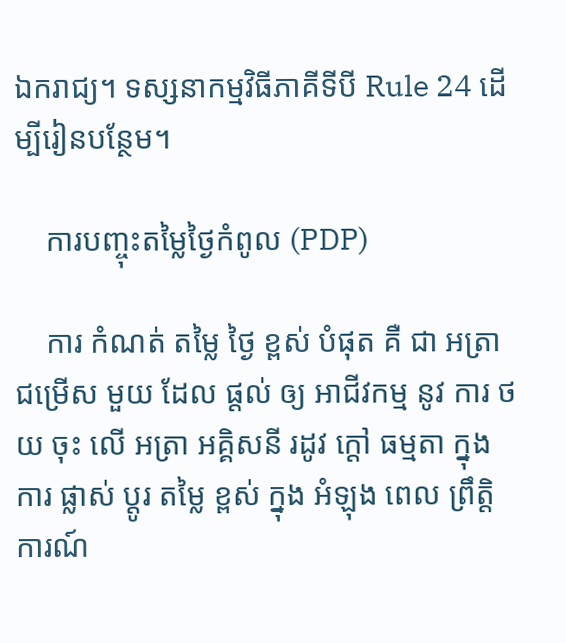ឯករាជ្យ។ ទស្សនាកម្មវិធីភាគីទីបី Rule 24 ដើម្បីរៀនបន្ថែម។

    ការបញ្ចុះតម្លៃថ្ងៃកំពូល (PDP)

    ការ កំណត់ តម្លៃ ថ្ងៃ ខ្ពស់ បំផុត គឺ ជា អត្រា ជម្រើស មួយ ដែល ផ្តល់ ឲ្យ អាជីវកម្ម នូវ ការ ថយ ចុះ លើ អត្រា អគ្គិសនី រដូវ ក្តៅ ធម្មតា ក្នុង ការ ផ្លាស់ ប្តូរ តម្លៃ ខ្ពស់ ក្នុង អំឡុង ពេល ព្រឹត្តិ ការណ៍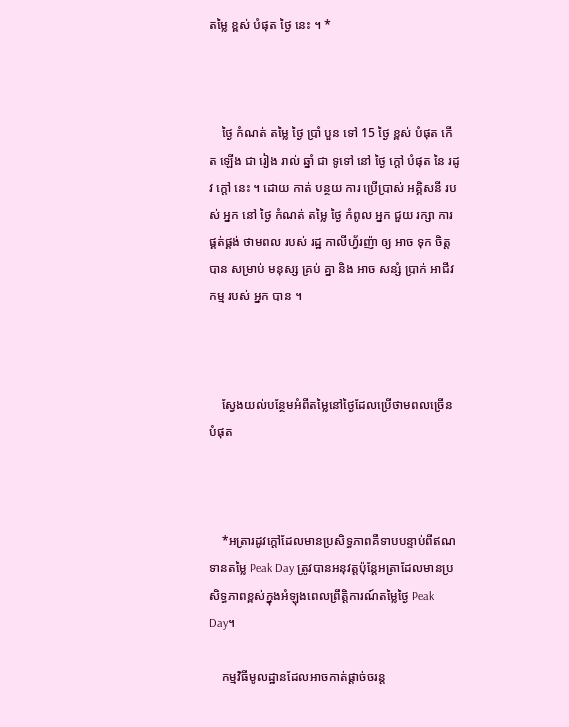តម្លៃ ខ្ពស់ បំផុត ថ្ងៃ នេះ ។ *



    ថ្ងៃ កំណត់ តម្លៃ ថ្ងៃ ប្រាំ បួន ទៅ 15 ថ្ងៃ ខ្ពស់ បំផុត កើត ឡើង ជា រៀង រាល់ ឆ្នាំ ជា ទូទៅ នៅ ថ្ងៃ ក្តៅ បំផុត នៃ រដូវ ក្តៅ នេះ ។ ដោយ កាត់ បន្ថយ ការ ប្រើប្រាស់ អគ្គិសនី របស់ អ្នក នៅ ថ្ងៃ កំណត់ តម្លៃ ថ្ងៃ កំពូល អ្នក ជួយ រក្សា ការ ផ្គត់ផ្គង់ ថាមពល របស់ រដ្ឋ កាលីហ្វ័រញ៉ា ឲ្យ អាច ទុក ចិត្ត បាន សម្រាប់ មនុស្ស គ្រប់ គ្នា និង អាច សន្សំ ប្រាក់ អាជីវកម្ម របស់ អ្នក បាន ។



    ស្វែងយល់បន្ថែមអំពីតម្លៃនៅថ្ងៃដែលប្រើថាមពលច្រើនបំផុត



    *អត្រារដូវក្ដៅដែលមានប្រសិទ្ធភាពគឺទាបបន្ទាប់ពីឥណទានតម្លៃ Peak Day ត្រូវបានអនុវត្តប៉ុន្តែអត្រាដែលមានប្រសិទ្ធភាពខ្ពស់ក្នុងអំឡុងពេលព្រឹត្តិការណ៍តម្លៃថ្ងៃ Peak Day។

    កម្មវិធីមូលដ្ឋានដែលអាចកាត់ផ្ដាច់ចរន្ត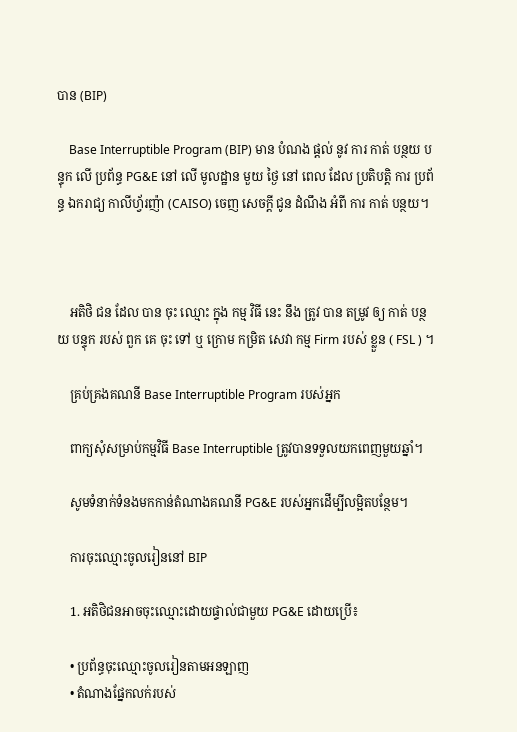បាន (BIP)

    Base Interruptible Program (BIP) មាន បំណង ផ្តល់ នូវ ការ កាត់ បន្ថយ បន្ទុក លើ ប្រព័ន្ធ PG&E នៅ លើ មូលដ្ឋាន មួយ ថ្ងៃ នៅ ពេល ដែល ប្រតិបត្តិ ការ ប្រព័ន្ធ ឯករាជ្យ កាលីហ្វ័រញ៉ា (CAISO) ចេញ សេចក្តី ជូន ដំណឹង អំពី ការ កាត់ បន្ថយ។



    អតិថិ ជន ដែល បាន ចុះ ឈ្មោះ ក្នុង កម្ម វិធី នេះ នឹង ត្រូវ បាន តម្រូវ ឲ្យ កាត់ បន្ថយ បន្ទុក របស់ ពួក គេ ចុះ ទៅ ឬ ក្រោម កម្រិត សេវា កម្ម Firm របស់ ខ្លួន ( FSL ) ។

    គ្រប់គ្រងគណនី Base Interruptible Program របស់អ្នក

    ពាក្យសុំសម្រាប់កម្មវិធី Base Interruptible ត្រូវបានទទួលយកពេញមួយឆ្នាំ។

    សូមទំនាក់ទំនងមកកាន់តំណាងគណនី PG&E របស់អ្នកដើម្បីលម្អិតបន្ថែម។

    ការចុះឈ្មោះចូលរៀននៅ BIP

    1. អតិថិជនអាចចុះឈ្មោះដោយផ្ទាល់ជាមួយ PG&E ដោយប្រើ៖

    • ប្រព័ន្ធចុះឈ្មោះចូលរៀនតាមអនឡាញ
    • តំណាងផ្នែកលក់របស់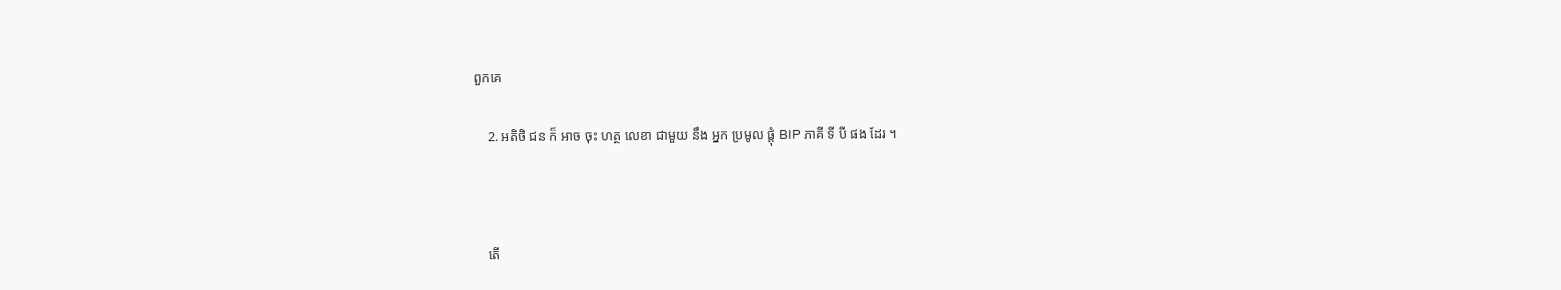ពួកគេ

    2. អតិថិ ជន ក៏ អាច ចុះ ហត្ថ លេខា ជាមួយ នឹង អ្នក ប្រមូល ផ្តុំ BIP ភាគី ទី បី ផង ដែរ ។



    តើ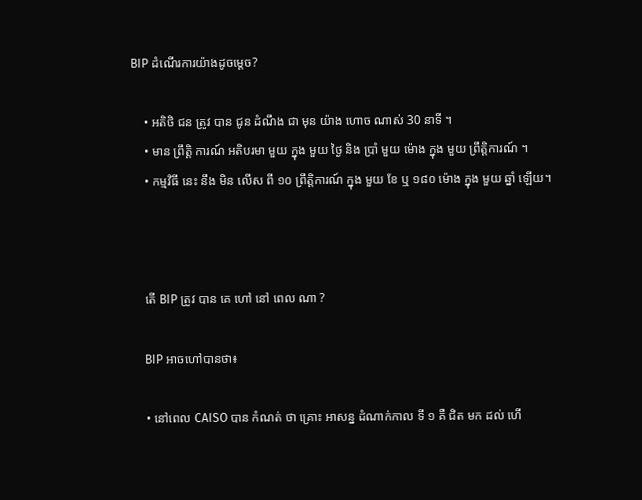BIP ដំណើរការយ៉ាងដូចម្តេច?

    • អតិថិ ជន ត្រូវ បាន ជូន ដំណឹង ជា មុន យ៉ាង ហោច ណាស់ 30 នាទី ។
    • មាន ព្រឹត្តិ ការណ៍ អតិបរមា មួយ ក្នុង មួយ ថ្ងៃ និង ប្រាំ មួយ ម៉ោង ក្នុង មួយ ព្រឹត្តិការណ៍ ។
    • កម្មវិធី នេះ នឹង មិន លើស ពី ១០ ព្រឹត្តិការណ៍ ក្នុង មួយ ខែ ឬ ១៨០ ម៉ោង ក្នុង មួយ ឆ្នាំ ឡើយ។



    តើ BIP ត្រូវ បាន គេ ហៅ នៅ ពេល ណា ?

    BIP អាចហៅបានថា៖

    • នៅពេល CAISO បាន កំណត់ ថា គ្រោះ អាសន្ន ដំណាក់កាល ទី ១ គឺ ជិត មក ដល់ ហើ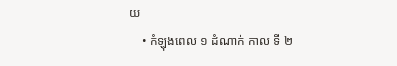យ
    • កំឡុងពេល ១ ដំណាក់ កាល ទី ២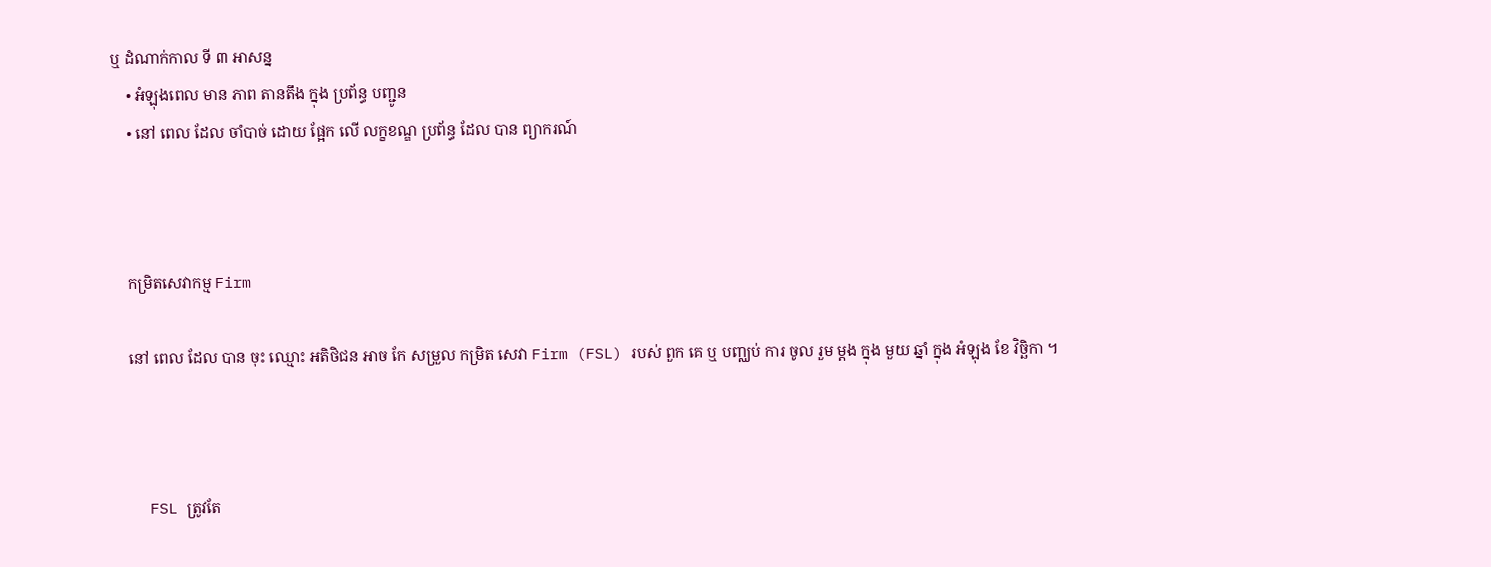ឬ ដំណាក់កាល ទី ៣ អាសន្ន
    • អំឡុងពេល មាន ភាព តានតឹង ក្នុង ប្រព័ន្ធ បញ្ជូន
    • នៅ ពេល ដែល ចាំបាច់ ដោយ ផ្អែក លើ លក្ខខណ្ឌ ប្រព័ន្ធ ដែល បាន ព្យាករណ៍



    កម្រិតសេវាកម្ម Firm

    នៅ ពេល ដែល បាន ចុះ ឈ្មោះ អតិថិជន អាច កែ សម្រួល កម្រិត សេវា Firm (FSL) របស់ ពួក គេ ឬ បញ្ឈប់ ការ ចូល រួម ម្តង ក្នុង មួយ ឆ្នាំ ក្នុង អំឡុង ខែ វិច្ឆិកា ។



    FSL ត្រូវតែ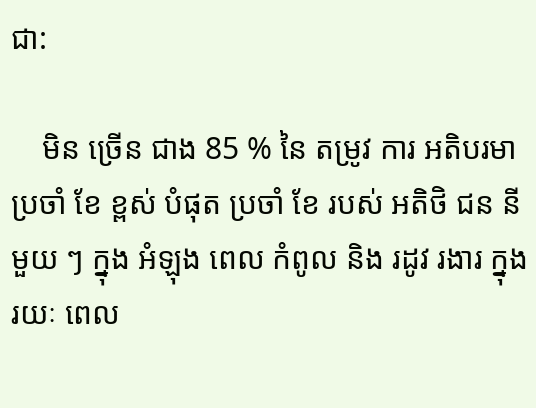ជា:

    មិន ច្រើន ជាង 85 % នៃ តម្រូវ ការ អតិបរមា ប្រចាំ ខែ ខ្ពស់ បំផុត ប្រចាំ ខែ របស់ អតិថិ ជន នីមួយ ៗ ក្នុង អំឡុង ពេល កំពូល និង រដូវ រងារ ក្នុង រយៈ ពេល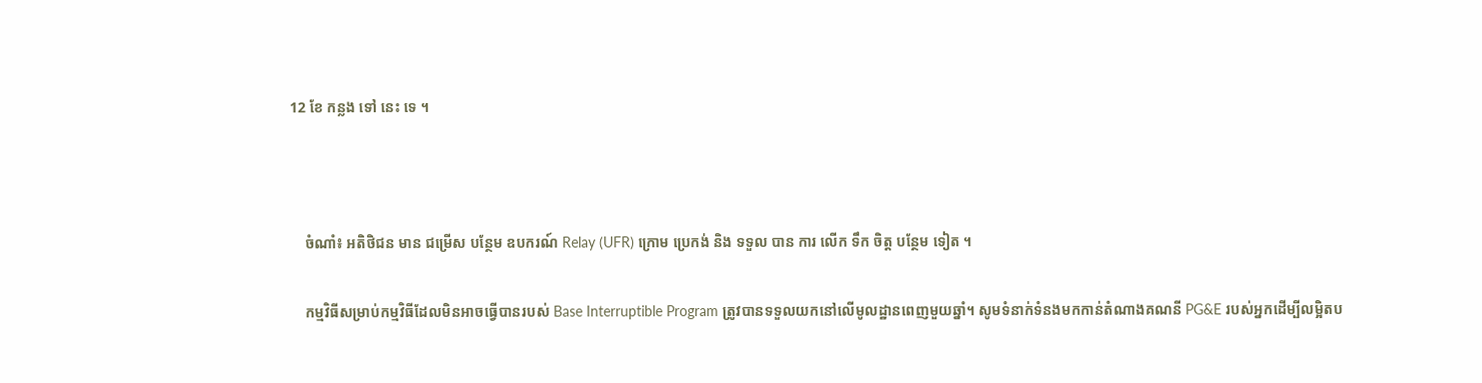12 ខែ កន្លង ទៅ នេះ ទេ ។



    ចំណាំ៖ អតិថិជន មាន ជម្រើស បន្ថែម ឧបករណ៍ Relay (UFR) ក្រោម ប្រេកង់ និង ទទួល បាន ការ លើក ទឹក ចិត្ត បន្ថែម ទៀត ។

    កម្មវិធីសម្រាប់កម្មវិធីដែលមិនអាចធ្វើបានរបស់ Base Interruptible Program ត្រូវបានទទួលយកនៅលើមូលដ្ឋានពេញមួយឆ្នាំ។ សូមទំនាក់ទំនងមកកាន់តំណាងគណនី PG&E របស់អ្នកដើម្បីលម្អិតប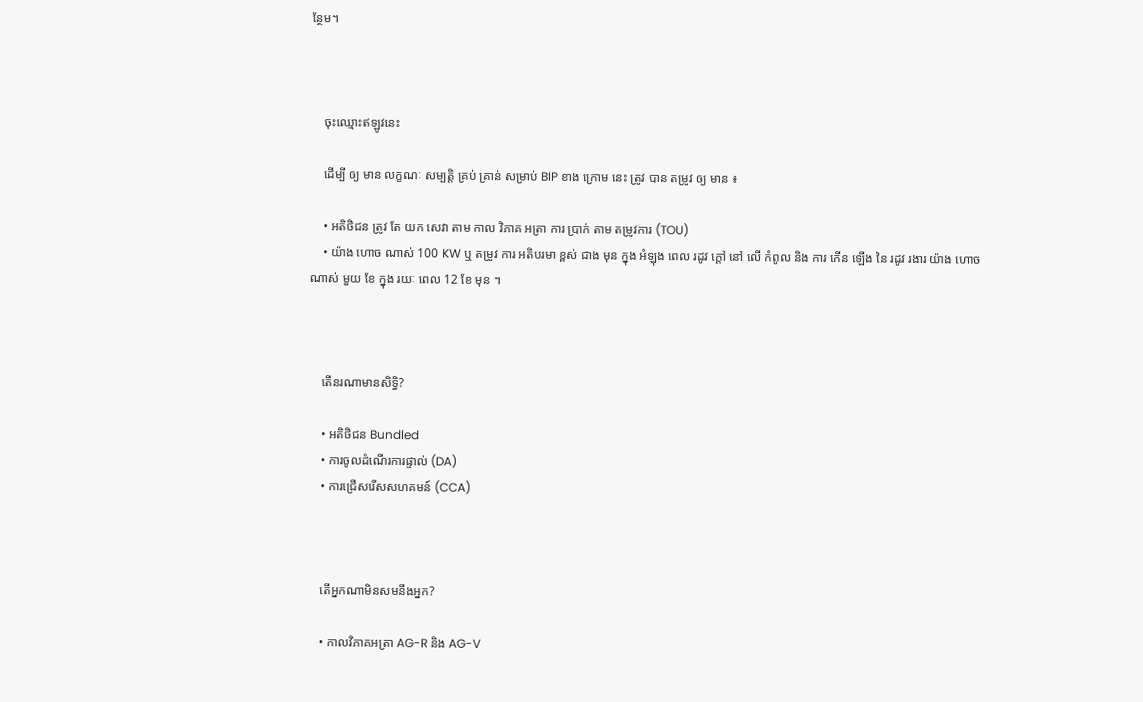ន្ថែម។



    ចុះឈ្មោះឥឡូវនេះ

    ដើម្បី ឲ្យ មាន លក្ខណៈ សម្បត្តិ គ្រប់ គ្រាន់ សម្រាប់ BIP ខាង ក្រោម នេះ ត្រូវ បាន តម្រូវ ឲ្យ មាន ៖

    • អតិថិជន ត្រូវ តែ យក សេវា តាម កាល វិភាគ អត្រា ការ ប្រាក់ តាម តម្រូវការ (TOU)
    • យ៉ាង ហោច ណាស់ 100 KW ឬ តម្រូវ ការ អតិបរមា ខ្ពស់ ជាង មុន ក្នុង អំឡុង ពេល រដូវ ក្តៅ នៅ លើ កំពូល និង ការ កើន ឡើង នៃ រដូវ រងារ យ៉ាង ហោច ណាស់ មួយ ខែ ក្នុង រយៈ ពេល 12 ខែ មុន ។



    តើនរណាមានសិទ្ធិ?

    • អតិថិជន Bundled
    • ការចូលដំណើរការផ្ទាល់ (DA)
    • ការជ្រើសរើសសហគមន៍ (CCA)



    តើអ្នកណាមិនសមនឹងអ្នក?

    • កាលវិភាគអត្រា AG-R និង AG-V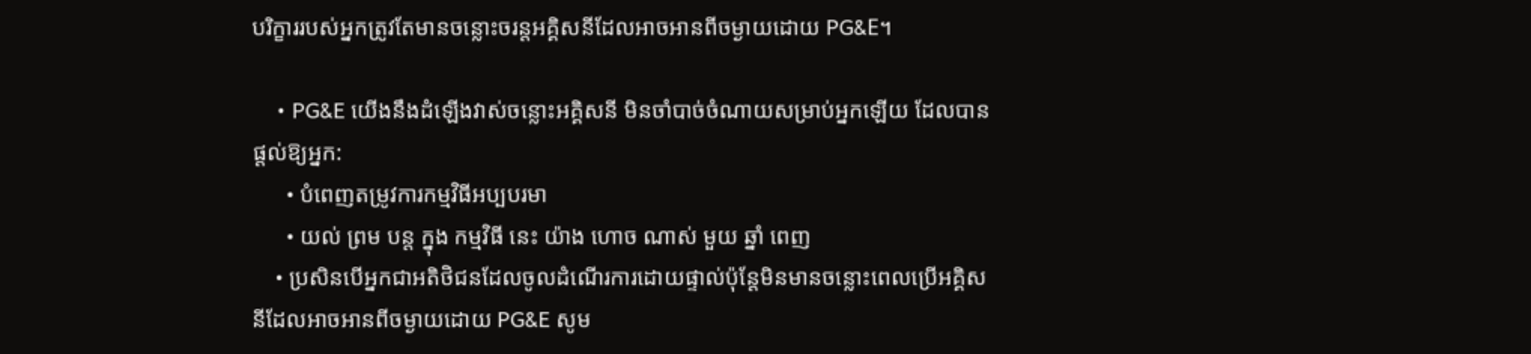បរិក្ខាររបស់អ្នកត្រូវតែមានចន្លោះចរន្តអគ្គិសនីដែលអាចអានពីចម្ងាយដោយ PG&E។

    • PG&E យើងនឹងដំឡើងវាស់ចន្លោះអគ្គិសនី មិនចាំបាច់ចំណាយសម្រាប់អ្នកឡើយ ដែលបានផ្តល់ឱ្យអ្នក:
      • បំពេញតម្រូវការកម្មវិធីអប្បបរមា
      • យល់ ព្រម បន្ត ក្នុង កម្មវិធី នេះ យ៉ាង ហោច ណាស់ មួយ ឆ្នាំ ពេញ
    • ប្រសិនបើអ្នកជាអតិថិជនដែលចូលដំណើរការដោយផ្ទាល់ប៉ុន្តែមិនមានចន្លោះពេលប្រើអគ្គិសនីដែលអាចអានពីចម្ងាយដោយ PG&E សូម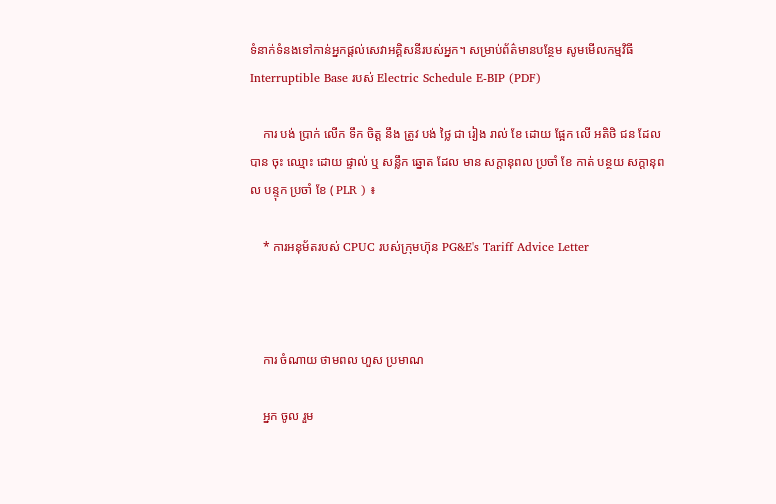ទំនាក់ទំនងទៅកាន់អ្នកផ្តល់សេវាអគ្គិសនីរបស់អ្នក។ សម្រាប់ព័ត៌មានបន្ថែម សូមមើលកម្មវិធី Interruptible Base របស់ Electric Schedule E-BIP (PDF)

    ការ បង់ ប្រាក់ លើក ទឹក ចិត្ត នឹង ត្រូវ បង់ ថ្លៃ ជា រៀង រាល់ ខែ ដោយ ផ្អែក លើ អតិថិ ជន ដែល បាន ចុះ ឈ្មោះ ដោយ ផ្ទាល់ ឬ សន្លឹក ឆ្នោត ដែល មាន សក្តានុពល ប្រចាំ ខែ កាត់ បន្ថយ សក្តានុពល បន្ទុក ប្រចាំ ខែ ( PLR ) ៖

    * ការអនុម័តរបស់ CPUC របស់ក្រុមហ៊ុន PG&E's Tariff Advice Letter



    ការ ចំណាយ ថាមពល ហួស ប្រមាណ

    អ្នក ចូល រួម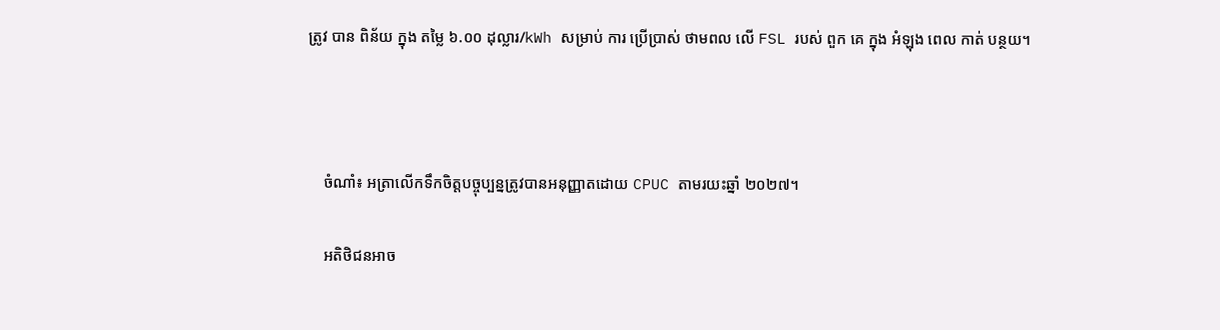ត្រូវ បាន ពិន័យ ក្នុង តម្លៃ ៦.០០ ដុល្លារ/kWh សម្រាប់ ការ ប្រើប្រាស់ ថាមពល លើ FSL របស់ ពួក គេ ក្នុង អំឡុង ពេល កាត់ បន្ថយ។



    ចំណាំ៖ អត្រាលើកទឹកចិត្តបច្ចុប្បន្នត្រូវបានអនុញ្ញាតដោយ CPUC តាមរយះឆ្នាំ ២០២៧។

    អតិថិជនអាច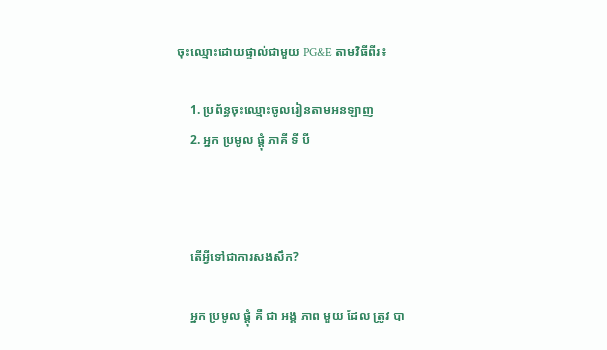ចុះឈ្មោះដោយផ្ទាល់ជាមួយ PG&E តាមវិធីពីរ៖

    1. ប្រព័ន្ធចុះឈ្មោះចូលរៀនតាមអនឡាញ
    2. អ្នក ប្រមូល ផ្តុំ ភាគី ទី បី



    តើអ្វីទៅជាការសងសឹក?

    អ្នក ប្រមូល ផ្តុំ គឺ ជា អង្គ ភាព មួយ ដែល ត្រូវ បា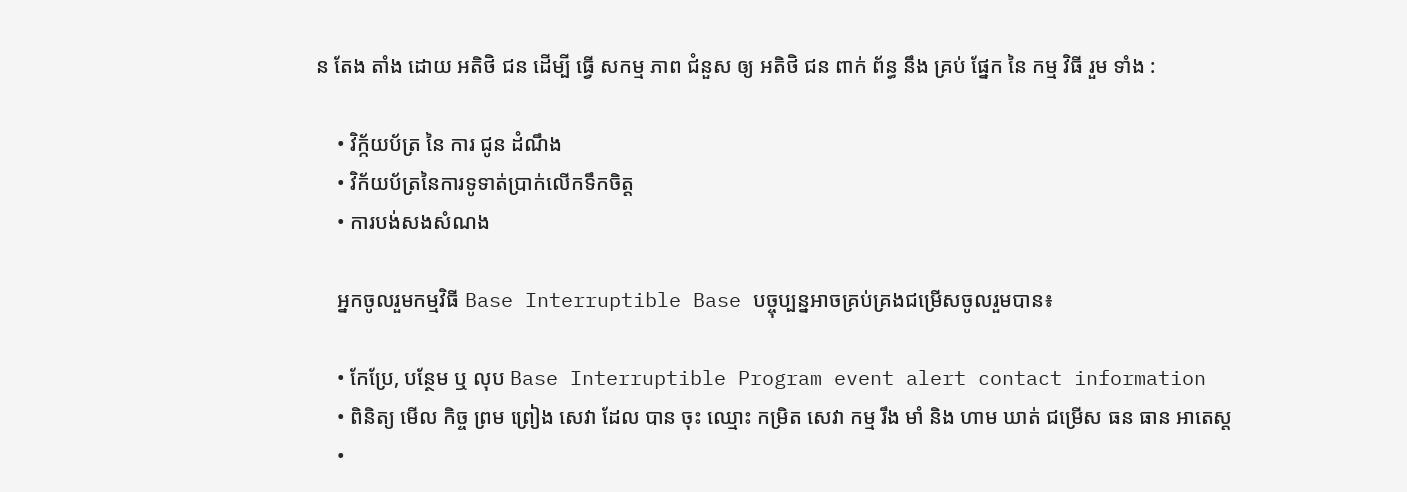ន តែង តាំង ដោយ អតិថិ ជន ដើម្បី ធ្វើ សកម្ម ភាព ជំនួស ឲ្យ អតិថិ ជន ពាក់ ព័ន្ធ នឹង គ្រប់ ផ្នែក នៃ កម្ម វិធី រួម ទាំង :

    • វិក្ក័យប័ត្រ នៃ ការ ជូន ដំណឹង
    • វិក័យប័ត្រនៃការទូទាត់ប្រាក់លើកទឹកចិត្ត
    • ការបង់សងសំណង

    អ្នកចូលរួមកម្មវិធី Base Interruptible Base បច្ចុប្បន្នអាចគ្រប់គ្រងជម្រើសចូលរួមបាន៖

    • កែប្រែ, បន្ថែម ឬ លុប Base Interruptible Program event alert contact information
    • ពិនិត្យ មើល កិច្ច ព្រម ព្រៀង សេវា ដែល បាន ចុះ ឈ្មោះ កម្រិត សេវា កម្ម រឹង មាំ និង ហាម ឃាត់ ជម្រើស ធន ធាន អាតេស្ត
    •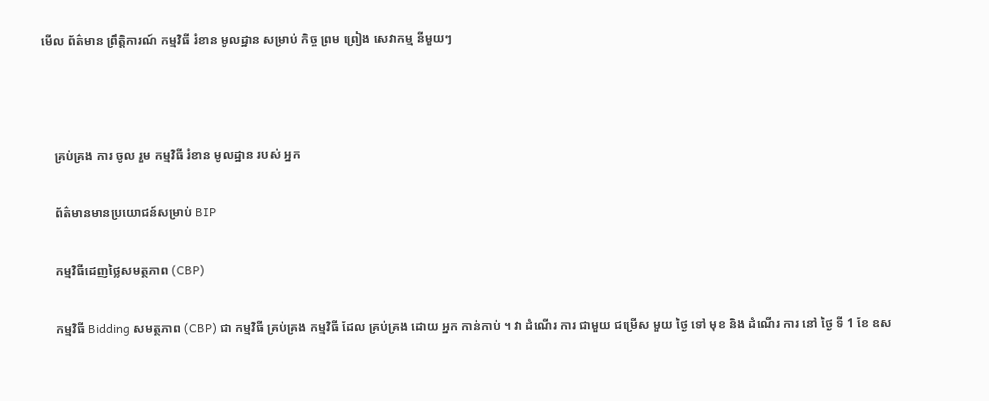មើល ព័ត៌មាន ព្រឹត្តិការណ៍ កម្មវិធី រំខាន មូលដ្ឋាន សម្រាប់ កិច្ច ព្រម ព្រៀង សេវាកម្ម នីមួយៗ



    គ្រប់គ្រង ការ ចូល រួម កម្មវិធី រំខាន មូលដ្ឋាន របស់ អ្នក

    ព័ត៌មានមានប្រយោជន៍សម្រាប់ BIP

    កម្មវិធីដេញថ្លៃសមត្ថភាព (CBP)

    កម្មវិធី Bidding សមត្ថភាព (CBP) ជា កម្មវិធី គ្រប់គ្រង កម្មវិធី ដែល គ្រប់គ្រង ដោយ អ្នក កាន់កាប់ ។ វា ដំណើរ ការ ជាមួយ ជម្រើស មួយ ថ្ងៃ ទៅ មុខ និង ដំណើរ ការ នៅ ថ្ងៃ ទី 1 ខែ ឧស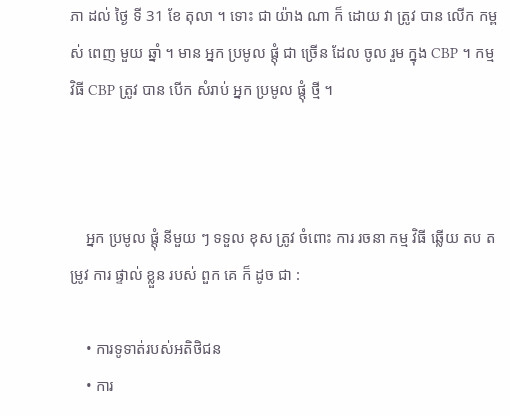ភា ដល់ ថ្ងៃ ទី 31 ខែ តុលា ។ ទោះ ជា យ៉ាង ណា ក៏ ដោយ វា ត្រូវ បាន លើក កម្ពស់ ពេញ មួយ ឆ្នាំ ។ មាន អ្នក ប្រមូល ផ្តុំ ជា ច្រើន ដែល ចូល រួម ក្នុង CBP ។ កម្ម វិធី CBP ត្រូវ បាន បើក សំរាប់ អ្នក ប្រមូល ផ្តុំ ថ្មី ។



    អ្នក ប្រមូល ផ្តុំ នីមួយ ៗ ទទួល ខុស ត្រូវ ចំពោះ ការ រចនា កម្ម វិធី ឆ្លើយ តប តម្រូវ ការ ផ្ទាល់ ខ្លួន របស់ ពួក គេ ក៏ ដូច ជា :

    • ការទូទាត់របស់អតិថិជន
    • ការ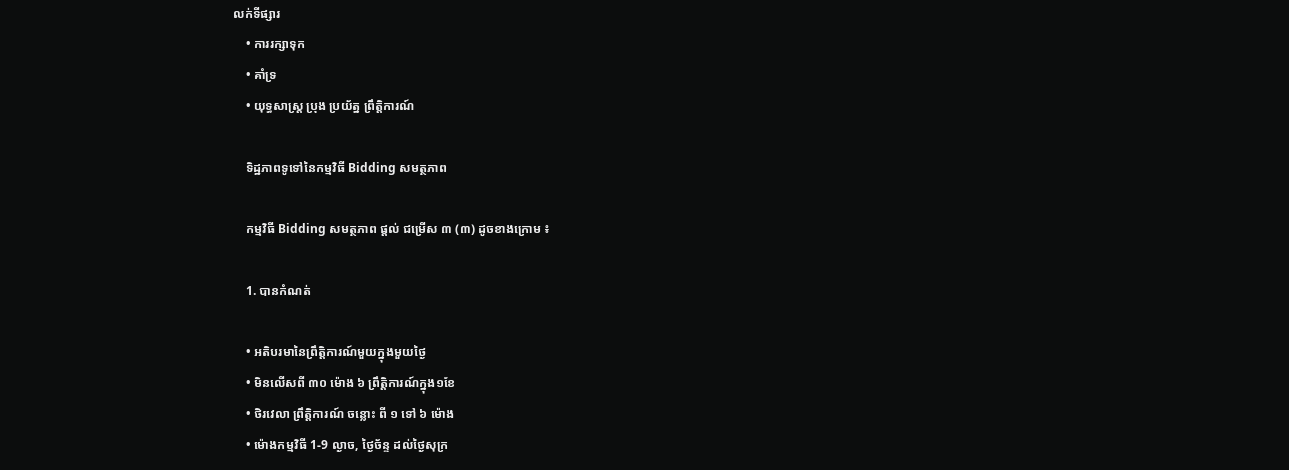លក់ទីផ្សារ
    • ការរក្សាទុក
    • គាំទ្រ
    • យុទ្ធសាស្ត្រ ប្រុង ប្រយ័ត្ន ព្រឹត្តិការណ៍

    ទិដ្ឋភាពទូទៅនៃកម្មវិធី Bidding សមត្ថភាព

    កម្មវិធី Bidding សមត្ថភាព ផ្ដល់ ជម្រើស ៣ (៣) ដូចខាងក្រោម ៖

    1. បានកំណត់

    • អតិបរមានៃព្រឹត្តិការណ៍មួយក្នុងមួយថ្ងៃ
    • មិនលើសពី ៣០ ម៉ោង ៦ ព្រឹត្តិការណ៍ក្នុង១ខែ
    • ថិរវេលា ព្រឹត្តិការណ៍ ចន្លោះ ពី ១ ទៅ ៦ ម៉ោង
    • ម៉ោងកម្មវិធី 1-9 ល្ងាច, ថ្ងៃច័ន្ទ ដល់ថ្ងៃសុក្រ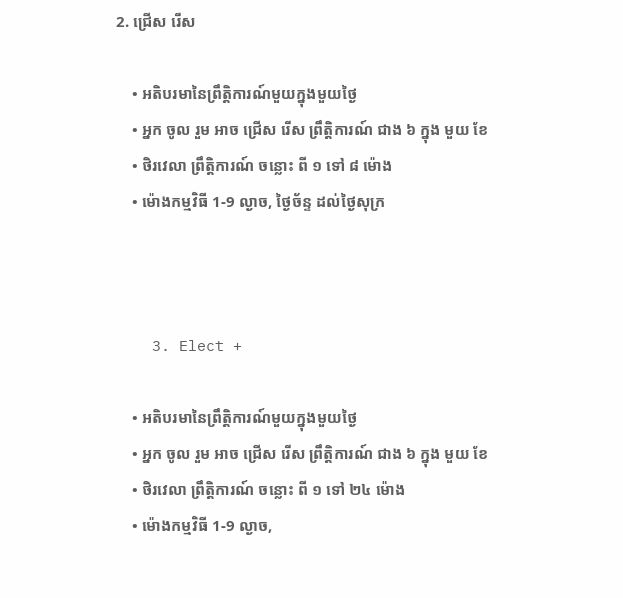2. ជ្រើស រើស

    • អតិបរមានៃព្រឹត្តិការណ៍មួយក្នុងមួយថ្ងៃ
    • អ្នក ចូល រួម អាច ជ្រើស រើស ព្រឹត្តិការណ៍ ជាង ៦ ក្នុង មួយ ខែ
    • ថិរវេលា ព្រឹត្តិការណ៍ ចន្លោះ ពី ១ ទៅ ៨ ម៉ោង
    • ម៉ោងកម្មវិធី 1-9 ល្ងាច, ថ្ងៃច័ន្ទ ដល់ថ្ងៃសុក្រ



    3. Elect +

    • អតិបរមានៃព្រឹត្តិការណ៍មួយក្នុងមួយថ្ងៃ
    • អ្នក ចូល រួម អាច ជ្រើស រើស ព្រឹត្តិការណ៍ ជាង ៦ ក្នុង មួយ ខែ
    • ថិរវេលា ព្រឹត្តិការណ៍ ចន្លោះ ពី ១ ទៅ ២៤ ម៉ោង
    • ម៉ោងកម្មវិធី 1-9 ល្ងាច,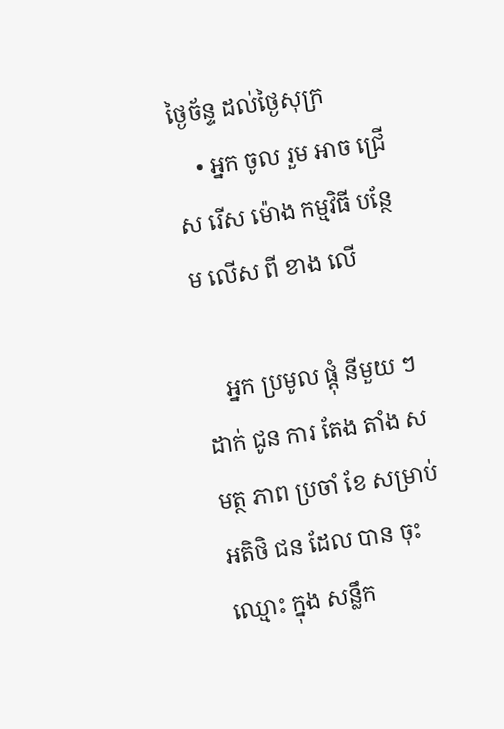ថ្ងៃច័ន្ទ ដល់ថ្ងៃសុក្រ
    • អ្នក ចូល រួម អាច ជ្រើស រើស ម៉ោង កម្មវិធី បន្ថែម លើស ពី ខាង លើ

    អ្នក ប្រមូល ផ្តុំ នីមួយ ៗ ដាក់ ជូន ការ តែង តាំង សមត្ថ ភាព ប្រចាំ ខែ សម្រាប់ អតិថិ ជន ដែល បាន ចុះ ឈ្មោះ ក្នុង សន្លឹក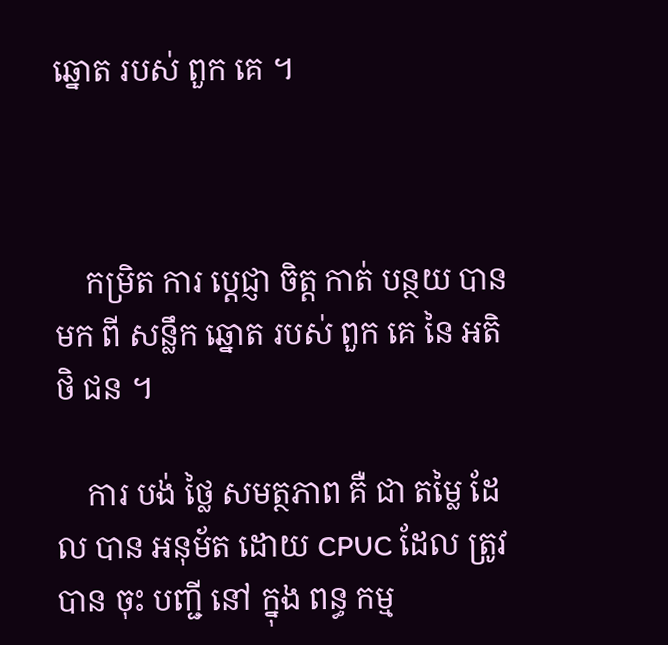ឆ្នោត របស់ ពួក គេ ។



    កម្រិត ការ ប្តេជ្ញា ចិត្ត កាត់ បន្ថយ បាន មក ពី សន្លឹក ឆ្នោត របស់ ពួក គេ នៃ អតិថិ ជន ។

    ការ បង់ ថ្លៃ សមត្ថភាព គឺ ជា តម្លៃ ដែល បាន អនុម័ត ដោយ CPUC ដែល ត្រូវ បាន ចុះ បញ្ជី នៅ ក្នុង ពន្ធ កម្ម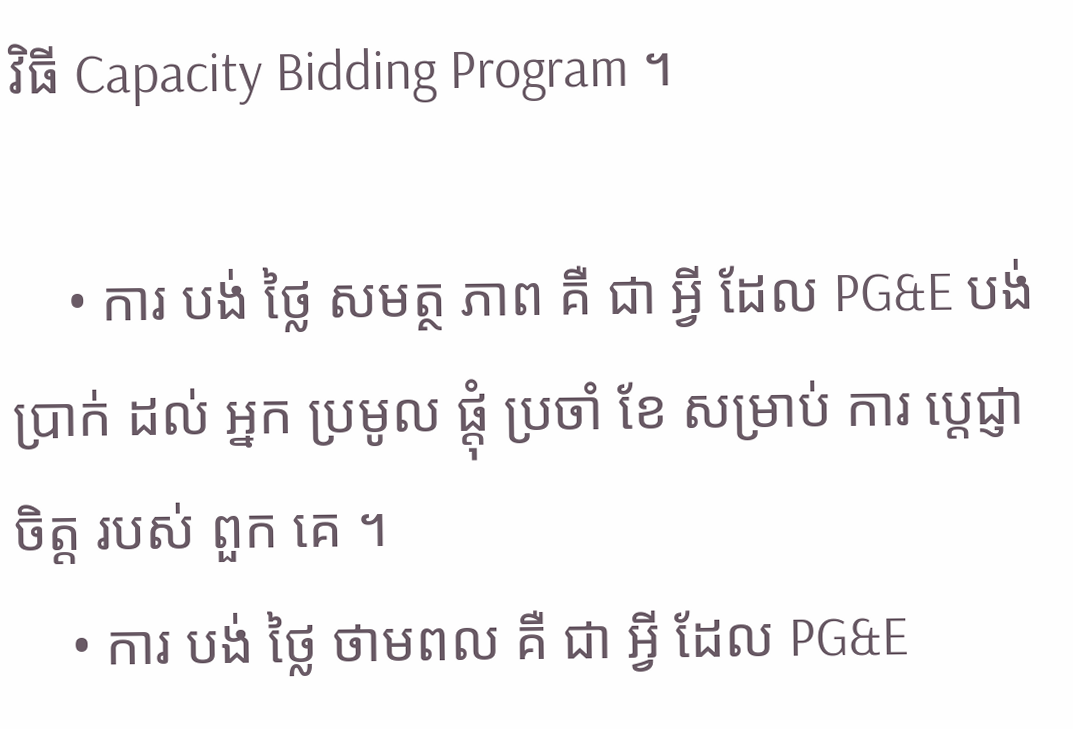វិធី Capacity Bidding Program ។

    • ការ បង់ ថ្លៃ សមត្ថ ភាព គឺ ជា អ្វី ដែល PG&E បង់ ប្រាក់ ដល់ អ្នក ប្រមូល ផ្តុំ ប្រចាំ ខែ សម្រាប់ ការ ប្តេជ្ញា ចិត្ត របស់ ពួក គេ ។
    • ការ បង់ ថ្លៃ ថាមពល គឺ ជា អ្វី ដែល PG&E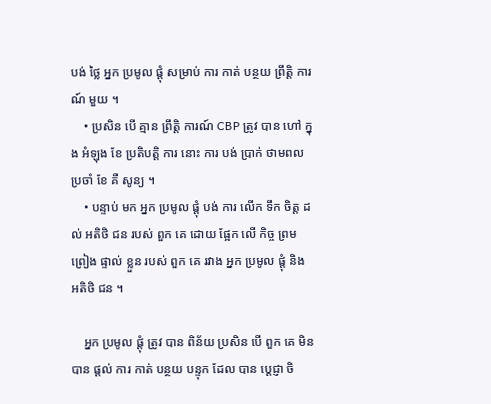បង់ ថ្លៃ អ្នក ប្រមូល ផ្តុំ សម្រាប់ ការ កាត់ បន្ថយ ព្រឹត្តិ ការណ៍ មួយ ។
    • ប្រសិន បើ គ្មាន ព្រឹត្តិ ការណ៍ CBP ត្រូវ បាន ហៅ ក្នុង អំឡុង ខែ ប្រតិបត្តិ ការ នោះ ការ បង់ ប្រាក់ ថាមពល ប្រចាំ ខែ គឺ សូន្យ ។
    • បន្ទាប់ មក អ្នក ប្រមូល ផ្តុំ បង់ ការ លើក ទឹក ចិត្ត ដល់ អតិថិ ជន របស់ ពួក គេ ដោយ ផ្អែក លើ កិច្ច ព្រម ព្រៀង ផ្ទាល់ ខ្លួន របស់ ពួក គេ រវាង អ្នក ប្រមូល ផ្តុំ និង អតិថិ ជន ។

    អ្នក ប្រមូល ផ្តុំ ត្រូវ បាន ពិន័យ ប្រសិន បើ ពួក គេ មិន បាន ផ្តល់ ការ កាត់ បន្ថយ បន្ទុក ដែល បាន ប្តេជ្ញា ចិ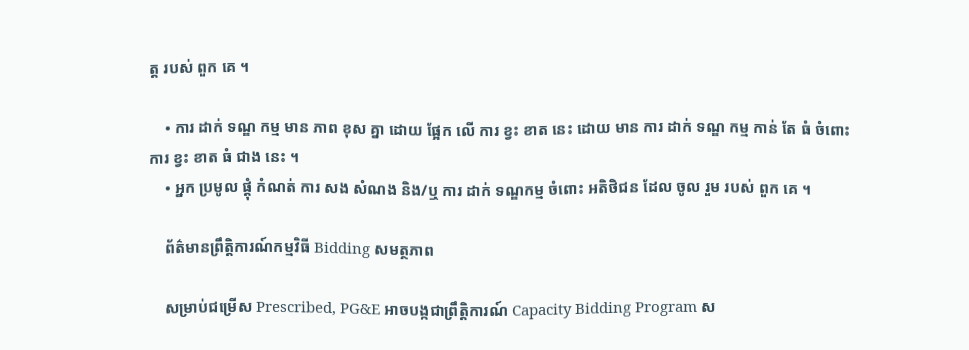ត្ត របស់ ពួក គេ ។

    • ការ ដាក់ ទណ្ឌ កម្ម មាន ភាព ខុស គ្នា ដោយ ផ្អែក លើ ការ ខ្វះ ខាត នេះ ដោយ មាន ការ ដាក់ ទណ្ឌ កម្ម កាន់ តែ ធំ ចំពោះ ការ ខ្វះ ខាត ធំ ជាង នេះ ។
    • អ្នក ប្រមូល ផ្តុំ កំណត់ ការ សង សំណង និង/ឬ ការ ដាក់ ទណ្ឌកម្ម ចំពោះ អតិថិជន ដែល ចូល រួម របស់ ពួក គេ ។

    ព័ត៌មានព្រឹត្តិការណ៍កម្មវិធី Bidding សមត្ថភាព

    សម្រាប់ជម្រើស Prescribed, PG&E អាចបង្កជាព្រឹត្តិការណ៍ Capacity Bidding Program ស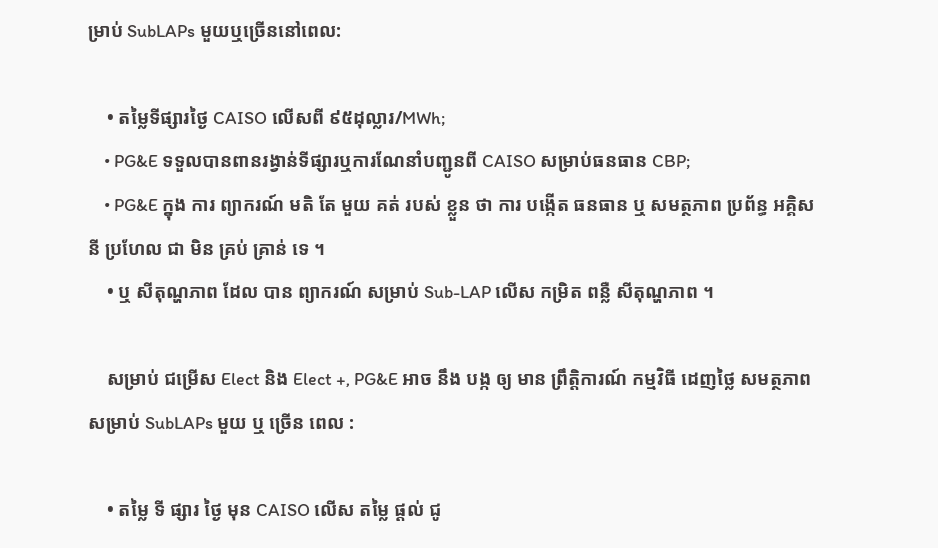ម្រាប់ SubLAPs មួយឬច្រើននៅពេល:

    • តម្លៃទីផ្សារថ្ងៃ CAISO លើសពី ៩៥ដុល្លារ/MWh;
    • PG&E ទទួលបានពានរង្វាន់ទីផ្សារឬការណែនាំបញ្ជូនពី CAISO សម្រាប់ធនធាន CBP;
    • PG&E ក្នុង ការ ព្យាករណ៍ មតិ តែ មួយ គត់ របស់ ខ្លួន ថា ការ បង្កើត ធនធាន ឬ សមត្ថភាព ប្រព័ន្ធ អគ្គិសនី ប្រហែល ជា មិន គ្រប់ គ្រាន់ ទេ ។
    • ឬ សីតុណ្ហភាព ដែល បាន ព្យាករណ៍ សម្រាប់ Sub-LAP លើស កម្រិត ពន្លឺ សីតុណ្ហភាព ។

    សម្រាប់ ជម្រើស Elect និង Elect +, PG&E អាច នឹង បង្ក ឲ្យ មាន ព្រឹត្តិការណ៍ កម្មវិធី ដេញថ្លៃ សមត្ថភាព សម្រាប់ SubLAPs មួយ ឬ ច្រើន ពេល :

    • តម្លៃ ទី ផ្សារ ថ្ងៃ មុន CAISO លើស តម្លៃ ផ្តល់ ជូ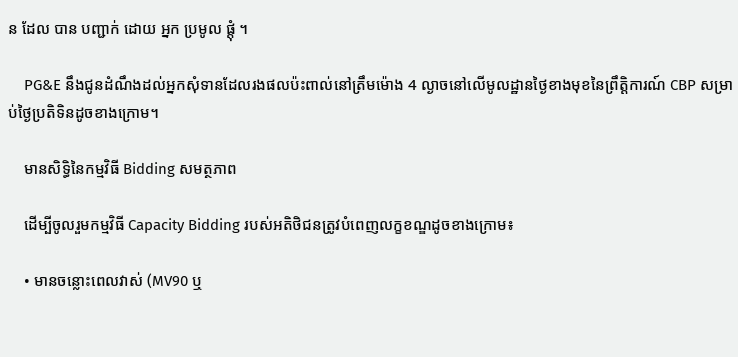ន ដែល បាន បញ្ជាក់ ដោយ អ្នក ប្រមូល ផ្តុំ ។

    PG&E នឹងជូនដំណឹងដល់អ្នកសុំទានដែលរងផលប៉ះពាល់នៅត្រឹមម៉ោង 4 ល្ងាចនៅលើមូលដ្ឋានថ្ងៃខាងមុខនៃព្រឹត្តិការណ៍ CBP សម្រាប់ថ្ងៃប្រតិទិនដូចខាងក្រោម។

    មានសិទ្ធិនៃកម្មវិធី Bidding សមត្ថភាព

    ដើម្បីចូលរួមកម្មវិធី Capacity Bidding របស់អតិថិជនត្រូវបំពេញលក្ខខណ្ឌដូចខាងក្រោម៖

    • មានចន្លោះពេលវាស់ (MV90 ឬ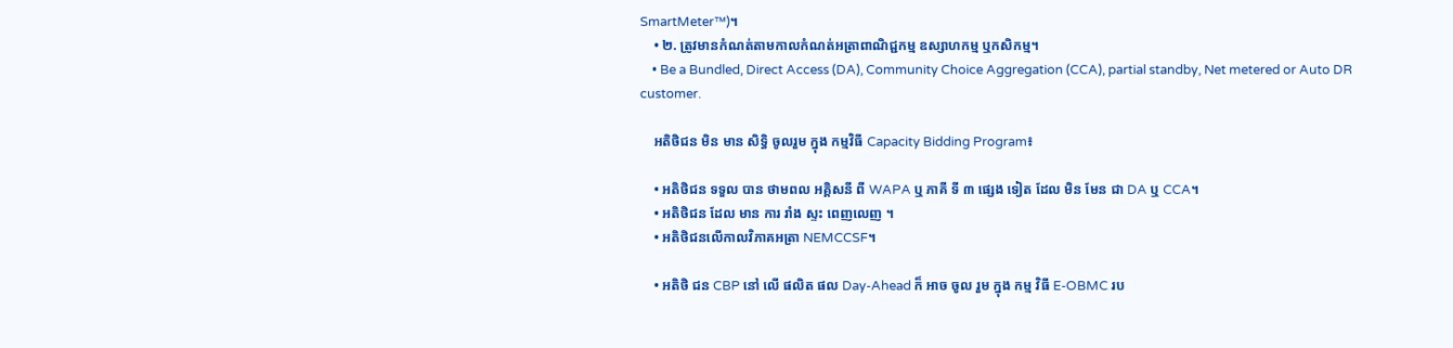SmartMeter™)។
    • ២. ត្រូវមានកំណត់តាមកាលកំណត់អត្រាពាណិជ្ជកម្ម ឧស្សាហកម្ម ឬកសិកម្ម។
    • Be a Bundled, Direct Access (DA), Community Choice Aggregation (CCA), partial standby, Net metered or Auto DR customer.

    អតិថិជន មិន មាន សិទ្ធិ ចូលរួម ក្នុង កម្មវិធី Capacity Bidding Program៖

    • អតិថិជន ទទួល បាន ថាមពល អគ្គិសនី ពី WAPA ឬ ភាគី ទី ៣ ផ្សេង ទៀត ដែល មិន មែន ជា DA ឬ CCA។
    • អតិថិជន ដែល មាន ការ រាំង ស្ទះ ពេញលេញ ។
    • អតិថិជនលើកាលវិភាគអត្រា NEMCCSF។

    • អតិថិ ជន CBP នៅ លើ ផលិត ផល Day-Ahead ក៏ អាច ចូល រួម ក្នុង កម្ម វិធី E-OBMC រប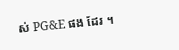ស់ PG&E ផង ដែរ ។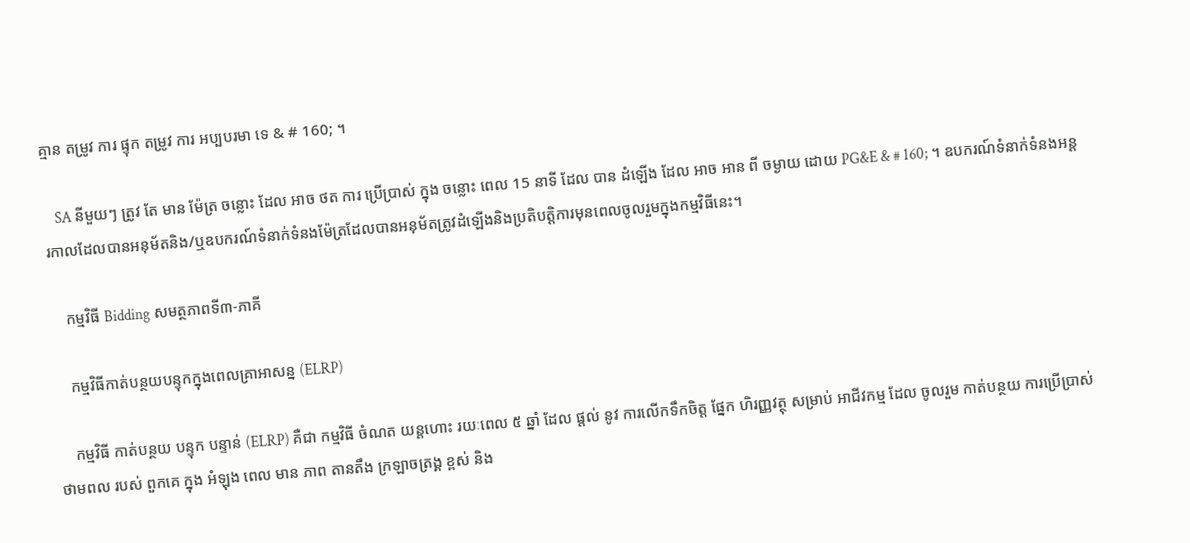គ្មាន តម្រូវ ការ ផ្ទុក តម្រូវ ការ អប្បបរមា ទេ & # 160; ។

    SA នីមួយៗ ត្រូវ តែ មាន ម៉ែត្រ ចន្លោះ ដែល អាច ថត ការ ប្រើប្រាស់ ក្នុង ចន្លោះ ពេល 15 នាទី ដែល បាន ដំឡើង ដែល អាច អាន ពី ចម្ងាយ ដោយ PG&E & # 160; ។ ឧបករណ៍ទំនាក់ទំនងអន្តរកាលដែលបានអនុម័តនិង/ឬឧបករណ៍ទំនាក់ទំនងម៉ែត្រដែលបានអនុម័តត្រូវដំឡើងនិងប្រតិបត្តិការមុនពេលចូលរួមក្នុងកម្មវិធីនេះ។

    កម្មវិធី Bidding សមត្ថភាពទី៣-ភាគី

    កម្មវិធីកាត់បន្ថយបន្ទុកក្នុងពេលគ្រាអាសន្ន (ELRP)

    កម្មវិធី កាត់បន្ថយ បន្ទុក បន្ទាន់ (ELRP) គឺជា កម្មវិធី ចំណត យន្តហោះ រយៈពេល ៥ ឆ្នាំ ដែល ផ្តល់ នូវ ការលើកទឹកចិត្ត ផ្នែក ហិរញ្ញវត្ថុ សម្រាប់ អាជីវកម្ម ដែល ចូលរួម កាត់បន្ថយ ការប្រើប្រាស់ ថាមពល របស់ ពួកគេ ក្នុង អំឡុង ពេល មាន ភាព តានតឹង ក្រឡាចត្រង្គ ខ្ពស់ និង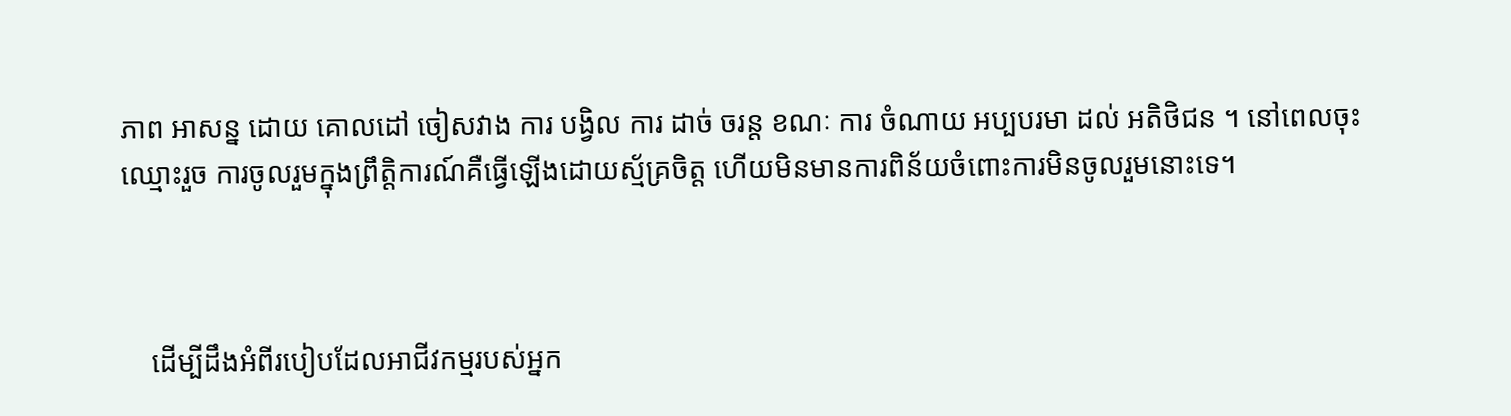ភាព អាសន្ន ដោយ គោលដៅ ចៀសវាង ការ បង្វិល ការ ដាច់ ចរន្ត ខណៈ ការ ចំណាយ អប្បបរមា ដល់ អតិថិជន ។ នៅពេលចុះឈ្មោះរួច ការចូលរួមក្នុងព្រឹត្តិការណ៍គឺធ្វើឡើងដោយស្ម័គ្រចិត្ត ហើយមិនមានការពិន័យចំពោះការមិនចូលរួមនោះទេ។



    ដើម្បីដឹងអំពីរបៀបដែលអាជីវកម្មរបស់អ្នក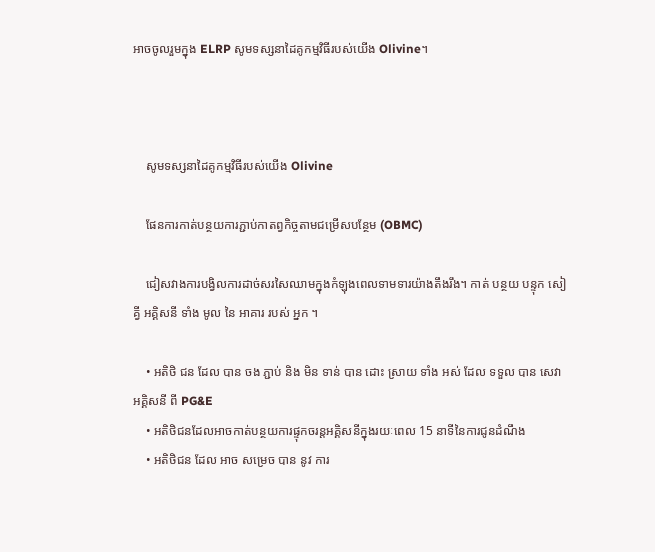អាចចូលរួមក្នុង ELRP សូមទស្សនាដៃគូកម្មវិធីរបស់យើង Olivine។



    សូមទស្សនាដៃគូកម្មវិធីរបស់យើង Olivine

    ផែនការកាត់បន្ថយការភ្ជាប់កាតព្វកិច្ចតាមជម្រើសបន្ថែម (OBMC)

    ជៀសវាងការបង្វិលការដាច់សរសៃឈាមក្នុងកំឡុងពេលទាមទារយ៉ាងតឹងរឹង។ កាត់ បន្ថយ បន្ទុក សៀគ្វី អគ្គិសនី ទាំង មូល នៃ អាគារ របស់ អ្នក ។

    • អតិថិ ជន ដែល បាន ចង ភ្ជាប់ និង មិន ទាន់ បាន ដោះ ស្រាយ ទាំង អស់ ដែល ទទួល បាន សេវា អគ្គិសនី ពី PG&E
    • អតិថិជនដែលអាចកាត់បន្ថយការផ្ទុកចរន្តអគ្គិសនីក្នុងរយៈពេល 15 នាទីនៃការជូនដំណឹង
    • អតិថិជន ដែល អាច សម្រេច បាន នូវ ការ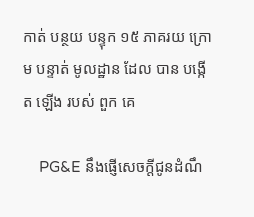កាត់ បន្ថយ បន្ទុក ១៥ ភាគរយ ក្រោម បន្ទាត់ មូលដ្ឋាន ដែល បាន បង្កើត ឡើង របស់ ពួក គេ

    PG&E នឹងផ្ញើសេចក្តីជូនដំណឹ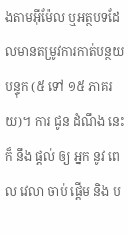ងតាមអ៊ីម៉ែល ឬអត្ថបទដែលមានតម្រូវការកាត់បន្ថយបន្ទុក (៥ ទៅ ១៥ ភាគរយ)។ ការ ជូន ដំណឹង នេះ ក៏ នឹង ផ្តល់ ឲ្យ អ្នក នូវ ពេល វេលា ចាប់ ផ្តើម និង ប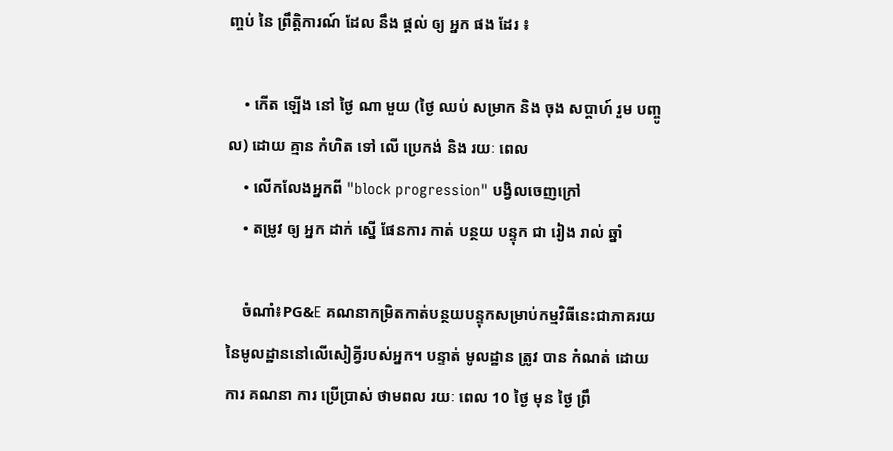ញ្ចប់ នៃ ព្រឹត្តិការណ៍ ដែល នឹង ផ្ដល់ ឲ្យ អ្នក ផង ដែរ ៖

    • កើត ឡើង នៅ ថ្ងៃ ណា មួយ (ថ្ងៃ ឈប់ សម្រាក និង ចុង សប្តាហ៍ រួម បញ្ចូល) ដោយ គ្មាន កំហិត ទៅ លើ ប្រេកង់ និង រយៈ ពេល
    • លើកលែងអ្នកពី "block progression" បង្វិលចេញក្រៅ
    • តម្រូវ ឲ្យ អ្នក ដាក់ ស្នើ ផែនការ កាត់ បន្ថយ បន្ទុក ជា រៀង រាល់ ឆ្នាំ

    ចំណាំ៖PG&E គណនាកម្រិតកាត់បន្ថយបន្ទុកសម្រាប់កម្មវិធីនេះជាភាគរយនៃមូលដ្ឋាននៅលើសៀគ្វីរបស់អ្នក។ បន្ទាត់ មូលដ្ឋាន ត្រូវ បាន កំណត់ ដោយ ការ គណនា ការ ប្រើប្រាស់ ថាមពល រយៈ ពេល 10 ថ្ងៃ មុន ថ្ងៃ ព្រឹ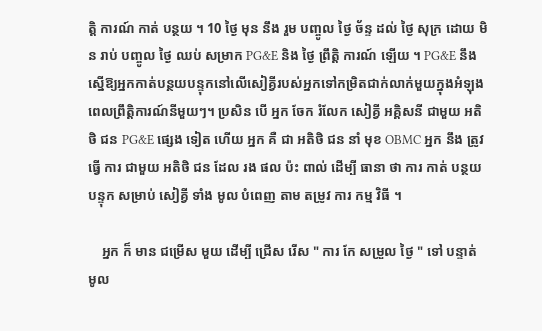ត្តិ ការណ៍ កាត់ បន្ថយ ។ 10 ថ្ងៃ មុន នឹង រួម បញ្ចូល ថ្ងៃ ច័ន្ទ ដល់ ថ្ងៃ សុក្រ ដោយ មិន រាប់ បញ្ចូល ថ្ងៃ ឈប់ សម្រាក PG&E និង ថ្ងៃ ព្រឹត្តិ ការណ៍ ឡើយ ។ PG&E នឹងស្នើឱ្យអ្នកកាត់បន្ថយបន្ទុកនៅលើសៀគ្វីរបស់អ្នកទៅកម្រិតជាក់លាក់មួយក្នុងអំឡុងពេលព្រឹត្តិការណ៍នីមួយៗ។ ប្រសិន បើ អ្នក ចែក រំលែក សៀគ្វី អគ្គិសនី ជាមួយ អតិថិ ជន PG&E ផ្សេង ទៀត ហើយ អ្នក គឺ ជា អតិថិ ជន នាំ មុខ OBMC អ្នក នឹង ត្រូវ ធ្វើ ការ ជាមួយ អតិថិ ជន ដែល រង ផល ប៉ះ ពាល់ ដើម្បី ធានា ថា ការ កាត់ បន្ថយ បន្ទុក សម្រាប់ សៀគ្វី ទាំង មូល បំពេញ តាម តម្រូវ ការ កម្ម វិធី ។

    អ្នក ក៏ មាន ជម្រើស មួយ ដើម្បី ជ្រើស រើស " ការ កែ សម្រួល ថ្ងៃ " ទៅ បន្ទាត់ មូល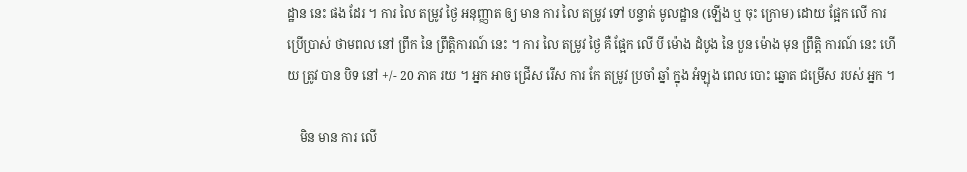ដ្ឋាន នេះ ផង ដែរ ។ ការ លៃ តម្រូវ ថ្ងៃ អនុញ្ញាត ឲ្យ មាន ការ លៃ តម្រូវ ទៅ បន្ទាត់ មូលដ្ឋាន (ឡើង ឬ ចុះ ក្រោម) ដោយ ផ្អែក លើ ការ ប្រើប្រាស់ ថាមពល នៅ ព្រឹក នៃ ព្រឹត្តិការណ៍ នេះ ។ ការ លៃ តម្រូវ ថ្ងៃ គឺ ផ្អែក លើ បី ម៉ោង ដំបូង នៃ បួន ម៉ោង មុន ព្រឹត្តិ ការណ៍ នេះ ហើយ ត្រូវ បាន បិទ នៅ +/- 20 ភាគ រយ ។ អ្នក អាច ជ្រើស រើស ការ កែ តម្រូវ ប្រចាំ ឆ្នាំ ក្នុង អំឡុង ពេល បោះ ឆ្នោត ជម្រើស របស់ អ្នក ។

    មិន មាន ការ លើ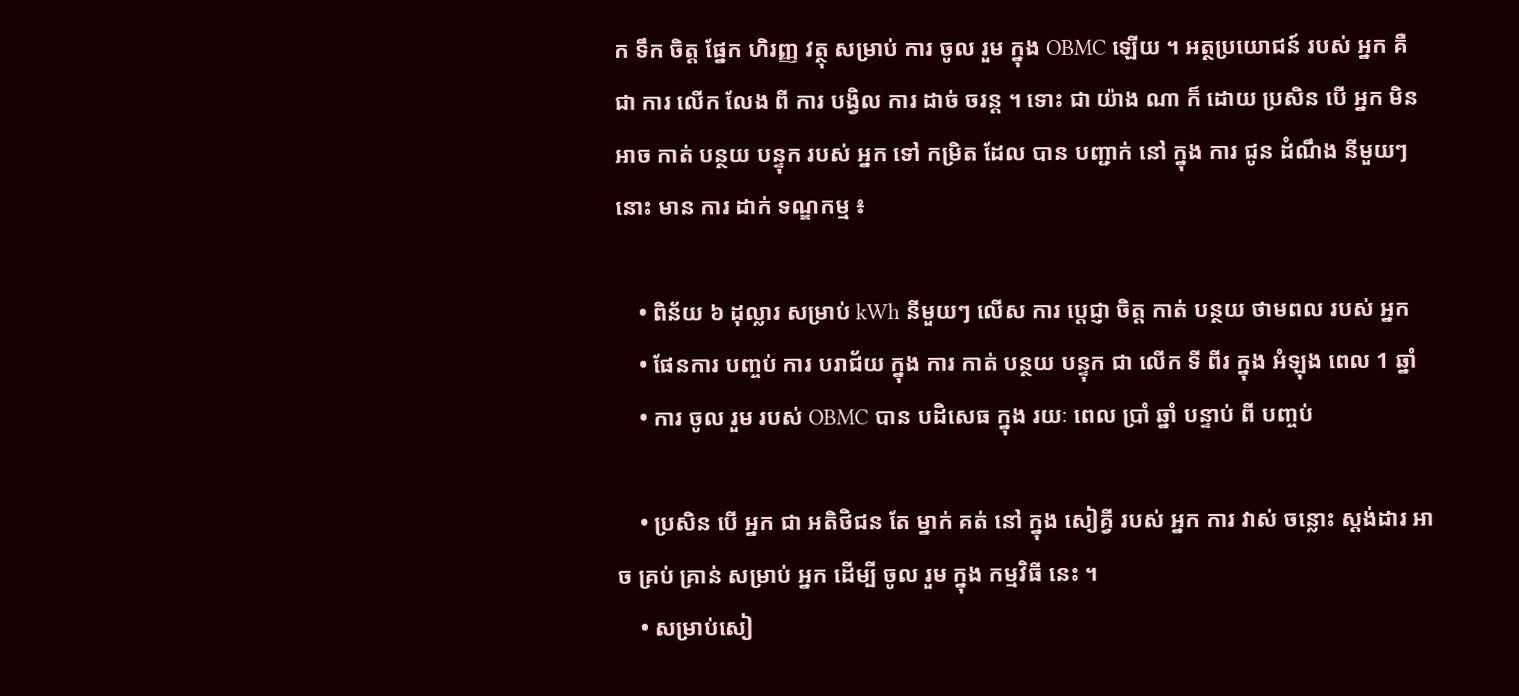ក ទឹក ចិត្ត ផ្នែក ហិរញ្ញ វត្ថុ សម្រាប់ ការ ចូល រួម ក្នុង OBMC ឡើយ ។ អត្ថប្រយោជន៍ របស់ អ្នក គឺ ជា ការ លើក លែង ពី ការ បង្វិល ការ ដាច់ ចរន្ត ។ ទោះ ជា យ៉ាង ណា ក៏ ដោយ ប្រសិន បើ អ្នក មិន អាច កាត់ បន្ថយ បន្ទុក របស់ អ្នក ទៅ កម្រិត ដែល បាន បញ្ជាក់ នៅ ក្នុង ការ ជូន ដំណឹង នីមួយៗ នោះ មាន ការ ដាក់ ទណ្ឌកម្ម ៖

    • ពិន័យ ៦ ដុល្លារ សម្រាប់ kWh នីមួយៗ លើស ការ ប្តេជ្ញា ចិត្ត កាត់ បន្ថយ ថាមពល របស់ អ្នក
    • ផែនការ បញ្ចប់ ការ បរាជ័យ ក្នុង ការ កាត់ បន្ថយ បន្ទុក ជា លើក ទី ពីរ ក្នុង អំឡុង ពេល 1 ឆ្នាំ
    • ការ ចូល រួម របស់ OBMC បាន បដិសេធ ក្នុង រយៈ ពេល ប្រាំ ឆ្នាំ បន្ទាប់ ពី បញ្ចប់

    • ប្រសិន បើ អ្នក ជា អតិថិជន តែ ម្នាក់ គត់ នៅ ក្នុង សៀគ្វី របស់ អ្នក ការ វាស់ ចន្លោះ ស្តង់ដារ អាច គ្រប់ គ្រាន់ សម្រាប់ អ្នក ដើម្បី ចូល រួម ក្នុង កម្មវិធី នេះ ។
    • សម្រាប់សៀ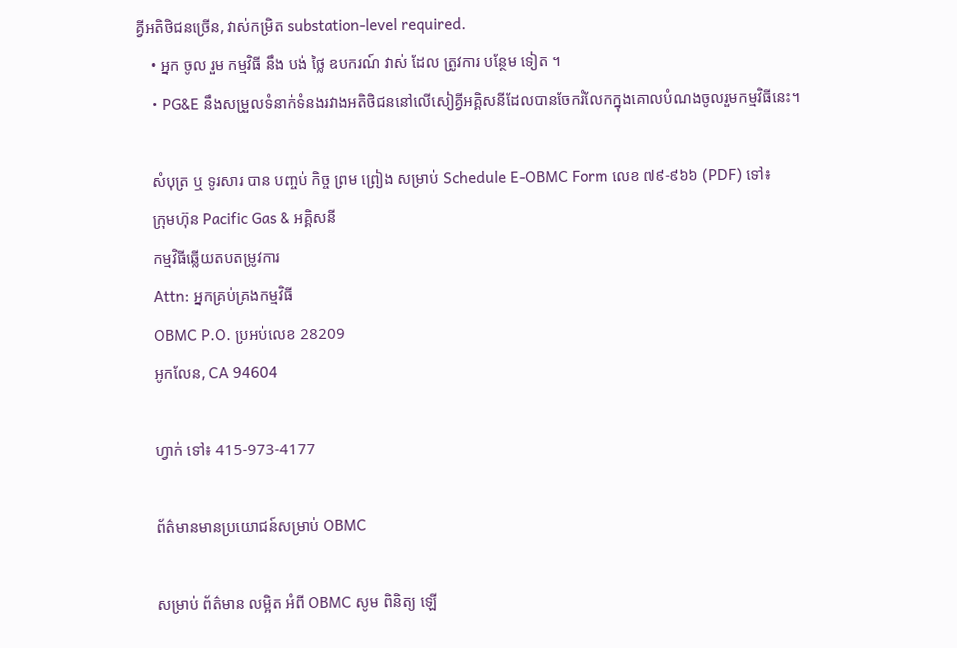គ្វីអតិថិជនច្រើន, វាស់កម្រិត substation-level required.
    • អ្នក ចូល រួម កម្មវិធី នឹង បង់ ថ្លៃ ឧបករណ៍ វាស់ ដែល ត្រូវការ បន្ថែម ទៀត ។
    • PG&E នឹងសម្រួលទំនាក់ទំនងរវាងអតិថិជននៅលើសៀគ្វីអគ្គិសនីដែលបានចែករំលែកក្នុងគោលបំណងចូលរួមកម្មវិធីនេះ។

    សំបុត្រ ឬ ទូរសារ បាន បញ្ចប់ កិច្ច ព្រម ព្រៀង សម្រាប់ Schedule E-OBMC Form លេខ ៧៩-៩៦៦ (PDF) ទៅ៖
    ក្រុមហ៊ុន Pacific Gas & អគ្គិសនី
    កម្មវិធីឆ្លើយតបតម្រូវការ
    Attn: អ្នកគ្រប់គ្រងកម្មវិធី
    OBMC P.O. ប្រអប់លេខ 28209
    អូកលែន, CA 94604

    ហ្វាក់ ទៅ៖ 415-973-4177

    ព័ត៌មានមានប្រយោជន៍សម្រាប់ OBMC

    សម្រាប់ ព័ត៌មាន លម្អិត អំពី OBMC សូម ពិនិត្យ ឡើ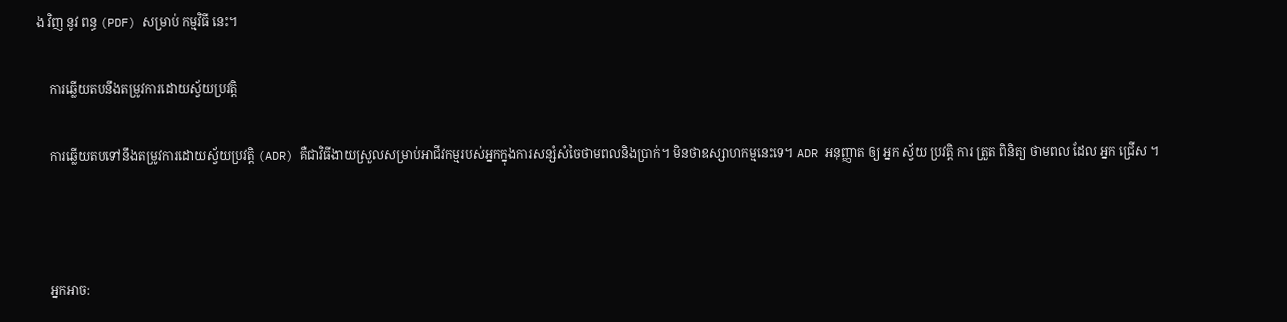ង វិញ នូវ ពន្ធ (PDF) សម្រាប់ កម្មវិធី នេះ។

    ការឆ្លើយតបនឹងតម្រូវការដោយស្វ័យប្រវត្តិ

    ការឆ្លើយតបទៅនឹងតម្រូវការដោយស្វ័យប្រវត្តិ (ADR) គឺជាវិធីងាយស្រួលសម្រាប់អាជីវកម្មរបស់អ្នកក្នុងការសន្សំសំចៃថាមពលនិងប្រាក់។ មិនថាឧស្សាហកម្មនេះទេ។ ADR អនុញ្ញាត ឲ្យ អ្នក ស្វ័យ ប្រវត្តិ ការ ត្រួត ពិនិត្យ ថាមពល ដែល អ្នក ជ្រើស ។



    អ្នកអាច: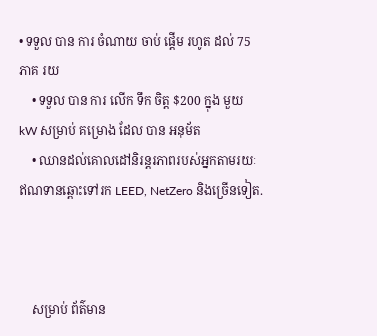• ទទួល បាន ការ ចំណាយ ចាប់ ផ្តើម រហូត ដល់ 75 ភាគ រយ
    • ទទួល បាន ការ លើក ទឹក ចិត្ត $200 ក្នុង មួយ kW សម្រាប់ គម្រោង ដែល បាន អនុម័ត
    • ឈានដល់គោលដៅនិរន្តរភាពរបស់អ្នកតាមរយៈឥណទានឆ្ពោះទៅរក LEED, NetZero និងច្រើនទៀត.



    សម្រាប់ ព័ត៌មាន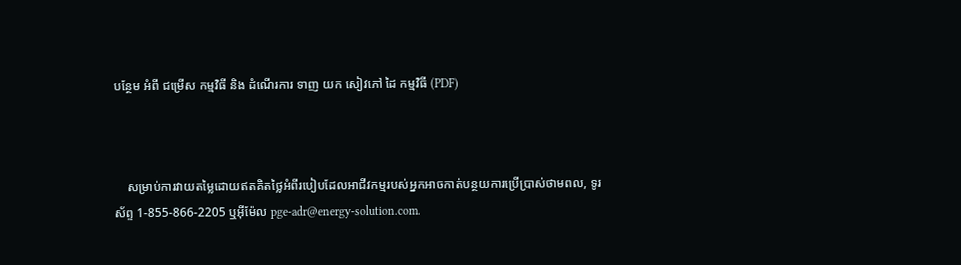បន្ថែម អំពី ជម្រើស កម្មវិធី និង ដំណើរការ ទាញ យក សៀវភៅ ដៃ កម្មវិធី (PDF)



    សម្រាប់ការវាយតម្លៃដោយឥតគិតថ្លៃអំពីរបៀបដែលអាជីវកម្មរបស់អ្នកអាចកាត់បន្ថយការប្រើប្រាស់ថាមពល, ទូរស័ព្ទ 1-855-866-2205 ឬអ៊ីម៉ែល pge-adr@energy-solution.com.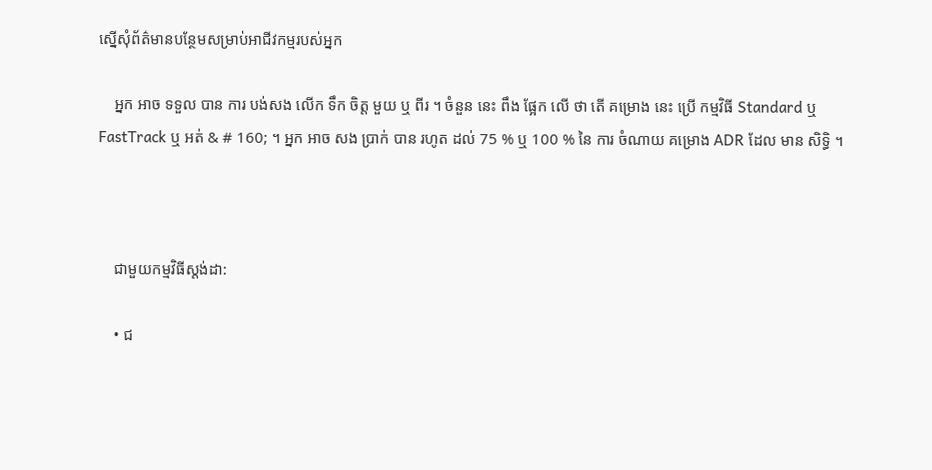ស្នើសុំព័ត៌មានបន្ថែមសម្រាប់អាជីវកម្មរបស់អ្នក

    អ្នក អាច ទទួល បាន ការ បង់សង លើក ទឹក ចិត្ត មួយ ឬ ពីរ ។ ចំនួន នេះ ពឹង ផ្អែក លើ ថា តើ គម្រោង នេះ ប្រើ កម្មវិធី Standard ឬ FastTrack ឬ អត់ & # 160; ។ អ្នក អាច សង ប្រាក់ បាន រហូត ដល់ 75 % ឬ 100 % នៃ ការ ចំណាយ គម្រោង ADR ដែល មាន សិទ្ធិ ។



    ជាមួយកម្មវិធីស្តង់ដា:

    • ជ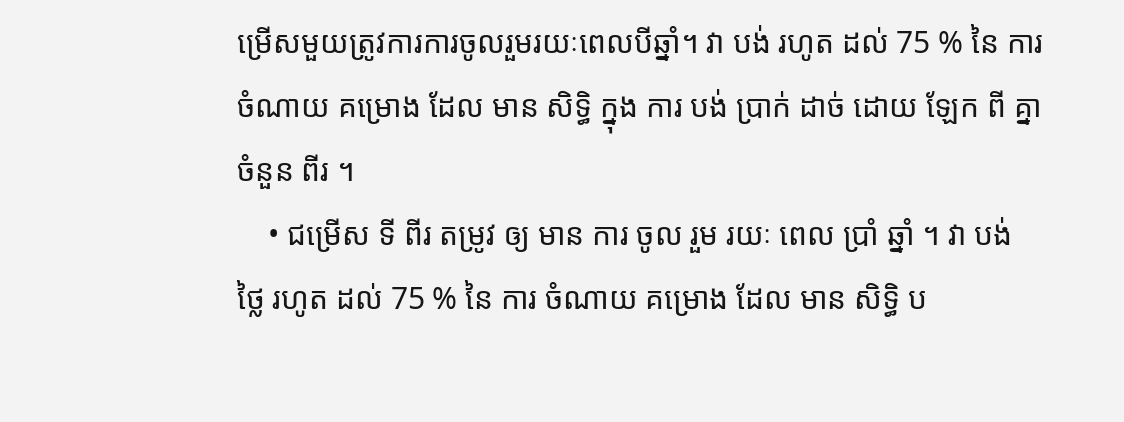ម្រើសមួយត្រូវការការចូលរួមរយៈពេលបីឆ្នាំ។ វា បង់ រហូត ដល់ 75 % នៃ ការ ចំណាយ គម្រោង ដែល មាន សិទ្ធិ ក្នុង ការ បង់ ប្រាក់ ដាច់ ដោយ ឡែក ពី គ្នា ចំនួន ពីរ ។
    • ជម្រើស ទី ពីរ តម្រូវ ឲ្យ មាន ការ ចូល រួម រយៈ ពេល ប្រាំ ឆ្នាំ ។ វា បង់ ថ្លៃ រហូត ដល់ 75 % នៃ ការ ចំណាយ គម្រោង ដែល មាន សិទ្ធិ ប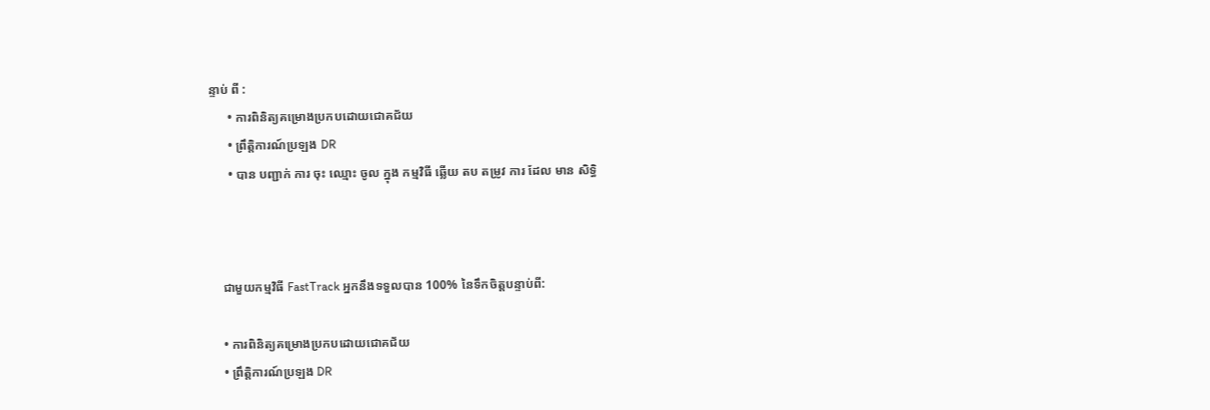ន្ទាប់ ពី :
      • ការពិនិត្យគម្រោងប្រកបដោយជោគជ័យ
      • ព្រឹត្តិការណ៍ប្រឡង DR
      • បាន បញ្ជាក់ ការ ចុះ ឈ្មោះ ចូល ក្នុង កម្មវិធី ឆ្លើយ តប តម្រូវ ការ ដែល មាន សិទ្ធិ



    ជាមួយកម្មវិធី FastTrack អ្នកនឹងទទួលបាន 100% នៃទឹកចិត្តបន្ទាប់ពី:

    • ការពិនិត្យគម្រោងប្រកបដោយជោគជ័យ
    • ព្រឹត្តិការណ៍ប្រឡង DR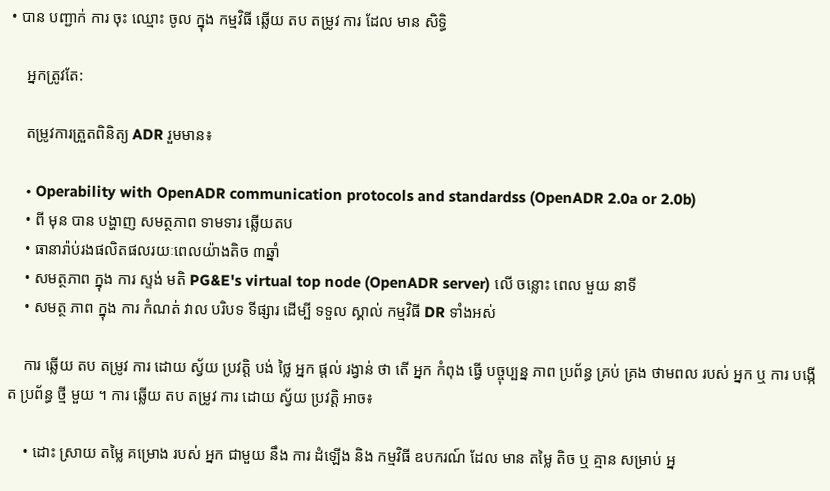• បាន បញ្ជាក់ ការ ចុះ ឈ្មោះ ចូល ក្នុង កម្មវិធី ឆ្លើយ តប តម្រូវ ការ ដែល មាន សិទ្ធិ

    អ្នកត្រូវតែ:

    តម្រូវការត្រួតពិនិត្យ ADR រួមមាន៖

    • Operability with OpenADR communication protocols and standardss (OpenADR 2.0a or 2.0b)
    • ពី មុន បាន បង្ហាញ សមត្ថភាព ទាមទារ ឆ្លើយតប
    • ធានារ៉ាប់រងផលិតផលរយៈពេលយ៉ាងតិច ៣ឆ្នាំ
    • សមត្ថភាព ក្នុង ការ ស្ទង់ មតិ PG&E's virtual top node (OpenADR server) លើ ចន្លោះ ពេល មួយ នាទី
    • សមត្ថ ភាព ក្នុង ការ កំណត់ វាល បរិបទ ទីផ្សារ ដើម្បី ទទួល ស្គាល់ កម្មវិធី DR ទាំងអស់

    ការ ឆ្លើយ តប តម្រូវ ការ ដោយ ស្វ័យ ប្រវត្តិ បង់ ថ្លៃ អ្នក ផ្តល់ រង្វាន់ ថា តើ អ្នក កំពុង ធ្វើ បច្ចុប្បន្ន ភាព ប្រព័ន្ធ គ្រប់ គ្រង ថាមពល របស់ អ្នក ឬ ការ បង្កើត ប្រព័ន្ធ ថ្មី មួយ ។ ការ ឆ្លើយ តប តម្រូវ ការ ដោយ ស្វ័យ ប្រវត្តិ អាច៖

    • ដោះ ស្រាយ តម្លៃ គម្រោង របស់ អ្នក ជាមួយ នឹង ការ ដំឡើង និង កម្មវិធី ឧបករណ៍ ដែល មាន តម្លៃ តិច ឬ គ្មាន សម្រាប់ អ្ន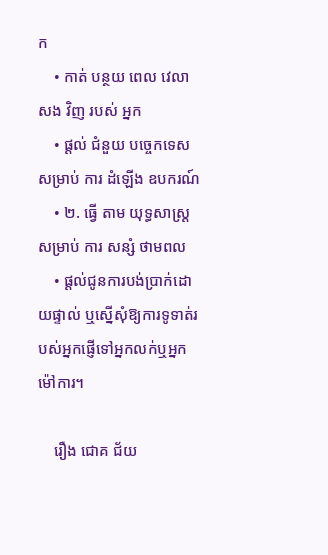ក
    • កាត់ បន្ថយ ពេល វេលា សង វិញ របស់ អ្នក
    • ផ្តល់ ជំនួយ បច្ចេកទេស សម្រាប់ ការ ដំឡើង ឧបករណ៍
    • ២. ធ្វើ តាម យុទ្ធសាស្រ្ត សម្រាប់ ការ សន្សំ ថាមពល
    • ផ្តល់ជូនការបង់ប្រាក់ដោយផ្ទាល់ ឬស្នើសុំឱ្យការទូទាត់របស់អ្នកផ្ញើទៅអ្នកលក់ឬអ្នកម៉ៅការ។

    រឿង ជោគ ជ័យ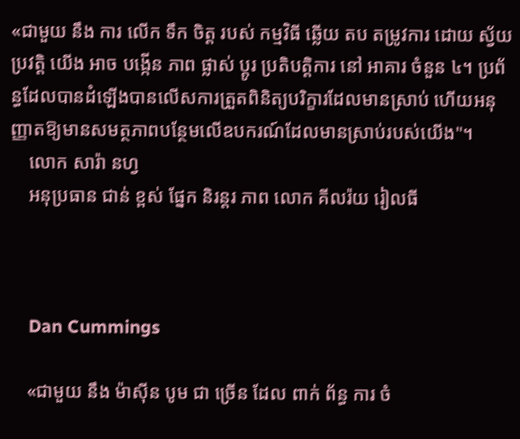«ជាមួយ នឹង ការ លើក ទឹក ចិត្ត របស់ កម្មវិធី ឆ្លើយ តប តម្រូវការ ដោយ ស្វ័យប្រវត្តិ យើង អាច បង្កើន ភាព ផ្លាស់ ប្តូរ ប្រតិបត្តិការ នៅ អាគារ ចំនួន ៤។ ប្រព័ន្ធដែលបានដំឡើងបានលើសការត្រួតពិនិត្យបរិក្ខារដែលមានស្រាប់ ហើយអនុញ្ញាតឱ្យមានសមត្ថភាពបន្ថែមលើឧបករណ៍ដែលមានស្រាប់របស់យើង"។
    លោក សារ៉ា នហ្វ
    អនុប្រធាន ជាន់ ខ្ពស់ ផ្នែក និរន្តរ ភាព លោក គីលរ៉យ រៀលធី



    Dan Cummings

    «ជាមួយ នឹង ម៉ាស៊ីន បូម ជា ច្រើន ដែល ពាក់ ព័ន្ធ ការ ចំ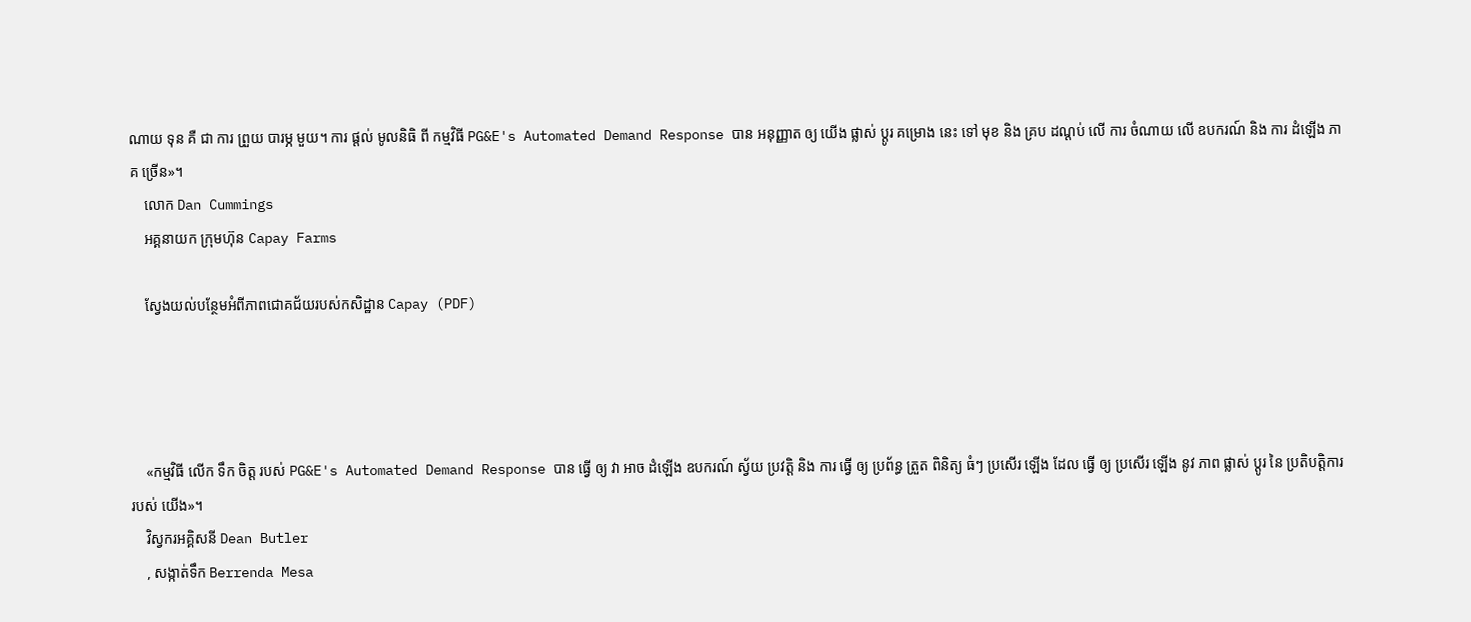ណាយ ទុន គឺ ជា ការ ព្រួយ បារម្ភ មួយ។ ការ ផ្តល់ មូលនិធិ ពី កម្មវិធី PG&E's Automated Demand Response បាន អនុញ្ញាត ឲ្យ យើង ផ្លាស់ ប្តូរ គម្រោង នេះ ទៅ មុខ និង គ្រប ដណ្តប់ លើ ការ ចំណាយ លើ ឧបករណ៍ និង ការ ដំឡើង ភាគ ច្រើន»។
    លោក Dan Cummings
    អគ្គនាយក ក្រុមហ៊ុន Capay Farms

    ស្វែងយល់បន្ថែមអំពីភាពជោគជ័យរបស់កសិដ្ឋាន Capay (PDF)




    «កម្មវិធី លើក ទឹក ចិត្ត របស់ PG&E's Automated Demand Response បាន ធ្វើ ឲ្យ វា អាច ដំឡើង ឧបករណ៍ ស្វ័យ ប្រវត្តិ និង ការ ធ្វើ ឲ្យ ប្រព័ន្ធ ត្រួត ពិនិត្យ ធំៗ ប្រសើរ ឡើង ដែល ធ្វើ ឲ្យ ប្រសើរ ឡើង នូវ ភាព ផ្លាស់ ប្តូរ នៃ ប្រតិបត្តិការ របស់ យើង»។
    វិស្វករអគ្គិសនី Dean Butler
    , សង្កាត់ទឹក Berrenda Mesa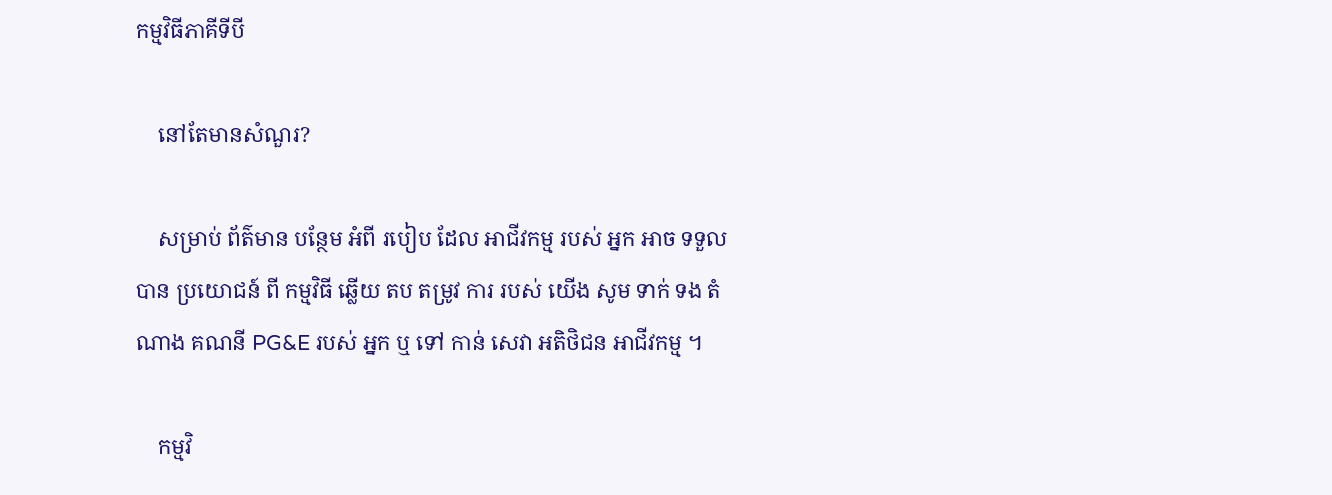កម្មវិធីភាគីទីបី

    នៅតែមានសំណួរ?

    សម្រាប់ ព័ត៌មាន បន្ថែម អំពី របៀប ដែល អាជីវកម្ម របស់ អ្នក អាច ទទួល បាន ប្រយោជន៍ ពី កម្មវិធី ឆ្លើយ តប តម្រូវ ការ របស់ យើង សូម ទាក់ ទង តំណាង គណនី PG&E របស់ អ្នក ឬ ទៅ កាន់ សេវា អតិថិជន អាជីវកម្ម ។

    កម្មវិ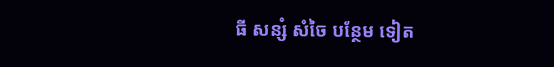ធី សន្សំ សំចៃ បន្ថែម ទៀត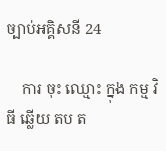ច្បាប់អគ្គិសនី 24

    ការ ចុះ ឈ្មោះ ក្នុង កម្ម វិធី ឆ្លើយ តប ត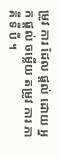ម្រូវ ការ ដែល ផ្តល់ ដោយ អ្នក ផ្តល់ ចម្លើយ តម្រូវ ការ ភាគី ទី បី ។